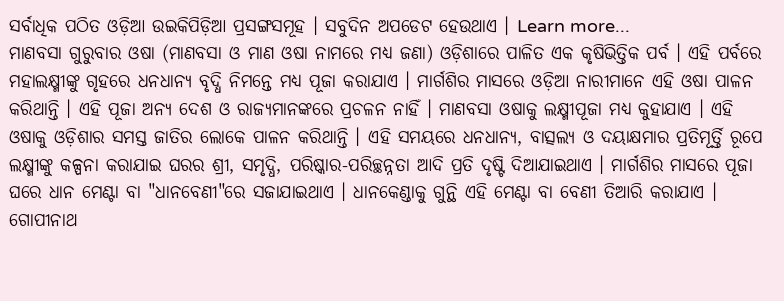ସର୍ବାଧିକ ପଠିତ ଓଡ଼ିଆ ଉଇକିପିଡ଼ିଆ ପ୍ରସଙ୍ଗସମୂହ । ସବୁଦିନ ଅପଡେଟ ହେଉଥାଏ । Learn more...
ମାଣବସା ଗୁରୁବାର ଓଷା (ମାଣବସା ଓ ମାଣ ଓଷା ନାମରେ ମଧ୍ୟ ଜଣା) ଓଡ଼ିଶାରେ ପାଳିତ ଏକ କୃଷିଭିତ୍ତିକ ପର୍ବ । ଏହି ପର୍ବରେ ମହାଲକ୍ଷ୍ମୀଙ୍କୁ ଗୃହରେ ଧନଧାନ୍ୟ ବୃଦ୍ଧି ନିମନ୍ତେ ମଧ୍ୟ ପୂଜା କରାଯାଏ । ମାର୍ଗଶିର ମାସରେ ଓଡ଼ିଆ ନାରୀମାନେ ଏହି ଓଷା ପାଳନ କରିଥାନ୍ତି । ଏହି ପୂଜା ଅନ୍ୟ ଦେଶ ଓ ରାଜ୍ୟମାନଙ୍କରେ ପ୍ରଚଳନ ନାହିଁ । ମାଣବସା ଓଷାକୁ ଲକ୍ଷ୍ମୀପୂଜା ମଧ୍ୟ କୁହାଯାଏ । ଏହି ଓଷାକୁ ଓଡ଼ିଶାର ସମସ୍ତ ଜାତିର ଲୋକେ ପାଳନ କରିଥାନ୍ତି । ଏହି ସମୟରେ ଧନଧାନ୍ୟ, ବାତ୍ସଲ୍ୟ ଓ ଦୟାକ୍ଷମାର ପ୍ରତିମୂର୍ତ୍ତି ରୂପେ ଲକ୍ଷ୍ମୀଙ୍କୁ କଳ୍ପନା କରାଯାଇ ଘରର ଶ୍ରୀ, ସମୃଦ୍ଧି, ପରିଷ୍କାର-ପରିଚ୍ଛନ୍ନତା ଆଦି ପ୍ରତି ଦୃଷ୍ଟି ଦିଆଯାଇଥାଏ । ମାର୍ଗଶିର ମାସରେ ପୂଜା ଘରେ ଧାନ ମେଣ୍ଟା ବା "ଧାନବେଣୀ"ରେ ସଜାଯାଇଥାଏ । ଧାନକେଣ୍ଡାକୁ ଗୁନ୍ଥି ଏହି ମେଣ୍ଟା ବା ବେଣୀ ତିଆରି କରାଯାଏ ।
ଗୋପୀନାଥ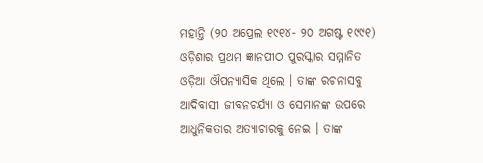ମହାନ୍ତି (୨୦ ଅପ୍ରେଲ ୧୯୧୪- ୨୦ ଅଗଷ୍ଟ ୧୯୯୧) ଓଡ଼ିଶାର ପ୍ରଥମ ଜ୍ଞାନପୀଠ ପୁରସ୍କାର ସମ୍ମାନିତ ଓଡ଼ିଆ ଔପନ୍ୟାସିକ ଥିଲେ । ତାଙ୍କ ରଚନାସବୁ ଆଦିବାସୀ ଜୀବନଚର୍ଯ୍ୟା ଓ ସେମାନଙ୍କ ଉପରେ ଆଧୁନିକତାର ଅତ୍ୟାଚାରକୁ ନେଇ । ତାଙ୍କ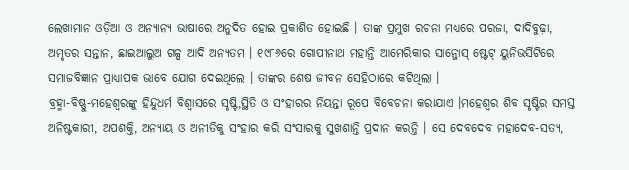ଲେଖାମାନ ଓଡ଼ିଆ ଓ ଅନ୍ୟାନ୍ୟ ଭାଷାରେ ଅନୁଦିତ ହୋଇ ପ୍ରକାଶିତ ହୋଇଛି । ତାଙ୍କ ପ୍ରମୁଖ ରଚନା ମଧ୍ୟରେ ପରଜା, ଦାଦିବୁଢ଼ା, ଅମୃତର ସନ୍ତାନ, ଛାଇଆଲୁଅ ଗଳ୍ପ ଆଦି ଅନ୍ୟତମ । ୧୯୮୬ରେ ଗୋପୀନାଥ ମହାନ୍ତି ଆମେରିକାର ସାନ୍ଜୋସ୍ ଷ୍ଟେଟ୍ ୟୁନିଭର୍ସିଟିରେ ସମାଜବିଜ୍ଞାନ ପ୍ରାଧ୍ୟାପକ ଭାବେ ଯୋଗ ଦେଇଥିଲେ । ତାଙ୍କର ଶେଷ ଜୀବନ ସେହିଠାରେ କଟିଥିଲା ।
ବ୍ରହ୍ମା-ବିଷ୍ଣୁ-ମହେଶ୍ୱରଙ୍କୁ ହିନ୍ଦୁଧର୍ମ ବିଶ୍ୱାସରେ ସୃଷ୍ଟି,ସ୍ଥିତି ଓ ସଂହାରର ନିୟନ୍ତା ରୂପେ ବିବେଚନା କରାଯାଏ ।ମହେଶ୍ୱର ଶିବ ସୃଷ୍ଟିର ସମସ୍ତ ଅନିଷ୍ଟକାରୀ, ଅପଶକ୍ତି, ଅନ୍ୟାୟ ଓ ଅନୀତିକୁ ସଂହାର କରି ସଂସାରକୁ ସୁଖଶାନ୍ତି ପ୍ରଦାନ କରନ୍ତି । ସେ ଦେବଦେବ ମହାଦେବ-ସତ୍ୟ,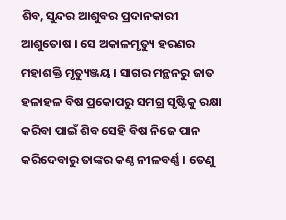ଶିବ, ସୁନ୍ଦର ଆଶୁବର ପ୍ରଦାନକାରୀ ଆଶୁତୋଷ । ସେ ଅକାଳମୃତ୍ୟୁ ହରଣର ମହାଶକ୍ତି ମୃତ୍ୟୁଞ୍ଜୟ । ସାଗର ମନ୍ଥନରୁ ଜାତ ହଳାହଳ ବିଷ ପ୍ରକୋପରୁ ସମଗ୍ର ସୃଷ୍ଟିକୁ ରକ୍ଷା କରିବା ପାଇଁ ଶିବ ସେହି ବିଷ ନିଜେ ପାନ କରିଦେବାରୁ ତାଙ୍କର କଣ୍ଠ ନୀଳବର୍ଣ୍ଣ । ତେଣୁ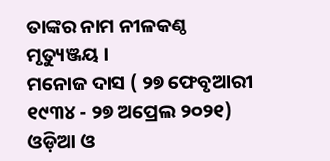ତାଙ୍କର ନାମ ନୀଳକଣ୍ଠ ମୃତ୍ୟୁଞ୍ଜୟ ।
ମନୋଜ ଦାସ ( ୨୭ ଫେବୃଆରୀ ୧୯୩୪ - ୨୭ ଅପ୍ରେଲ ୨୦୨୧) ଓଡ଼ିଆ ଓ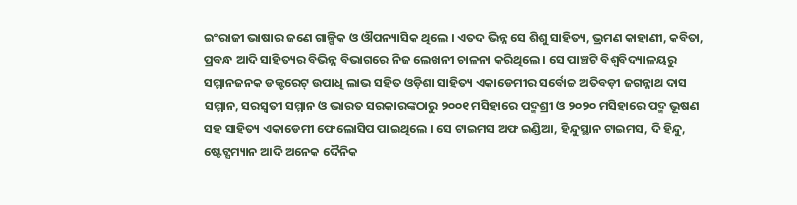ଇଂରାଜୀ ଭାଷାର ଜଣେ ଗାଳ୍ପିକ ଓ ଔପନ୍ୟାସିକ ଥିଲେ । ଏତଦ ଭିନ୍ନ ସେ ଶିଶୁ ସାହିତ୍ୟ, ଭ୍ରମଣ କାହାଣୀ, କବିତା, ପ୍ରବନ୍ଧ ଆଦି ସାହିତ୍ୟର ବିଭିନ୍ନ ବିଭାଗରେ ନିଜ ଲେଖନୀ ଚାଳନା କରିଥିଲେ । ସେ ପାଞ୍ଚଟି ବିଶ୍ୱବିଦ୍ୟାଳୟରୁ ସମ୍ମାନଜନକ ଡକ୍ଟରେଟ୍ ଉପାଧି ଲାଭ ସହିତ ଓଡ଼ିଶା ସାହିତ୍ୟ ଏକାଡେମୀର ସର୍ବୋଚ୍ଚ ଅତିବଡ଼ୀ ଜଗନ୍ନାଥ ଦାସ ସମ୍ମାନ, ସରସ୍ୱତୀ ସମ୍ମାନ ଓ ଭାରତ ସରକାରଙ୍କଠାରୁ ୨୦୦୧ ମସିହାରେ ପଦ୍ମଶ୍ରୀ ଓ ୨୦୨୦ ମସିହାରେ ପଦ୍ମ ଭୂଷଣ ସହ ସାହିତ୍ୟ ଏକାଡେମୀ ଫେଲୋସିପ ପାଇଥିଲେ । ସେ ଟାଇମସ ଅଫ ଇଣ୍ଡିଆ, ହିନ୍ଦୁସ୍ଥାନ ଟାଇମସ, ଦି ହିନ୍ଦୁ, ଷ୍ଟେଟ୍ସମ୍ୟାନ ଆଦି ଅନେକ ଦୈନିକ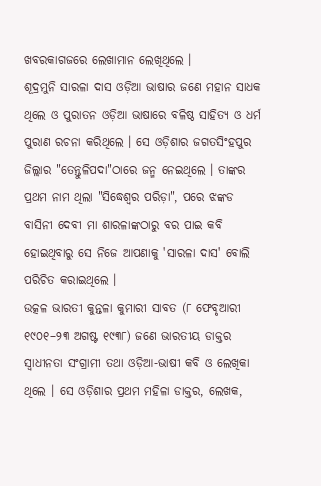ଖବରକାଗଜରେ ଲେଖାମାନ ଲେଖିଥିଲେ ।
ଶୂଦ୍ରମୁନି ସାରଳା ଦାସ ଓଡ଼ିଆ ଭାଷାର ଜଣେ ମହାନ ସାଧକ ଥିଲେ ଓ ପୁରାତନ ଓଡ଼ିଆ ଭାଷାରେ ବଳିଷ୍ଠ ସାହିତ୍ୟ ଓ ଧର୍ମ ପୁରାଣ ରଚନା କରିଥିଲେ । ସେ ଓଡ଼ିଶାର ଜଗତସିଂହପୁର ଜିଲ୍ଲାର "ତେନ୍ତୁଳିପଦା"ଠାରେ ଜନ୍ମ ନେଇଥିଲେ । ତାଙ୍କର ପ୍ରଥମ ନାମ ଥିଲା "ସିଦ୍ଧେଶ୍ୱର ପରିଡ଼ା", ପରେ ଝଙ୍କଡ ବାସିନୀ ଦେବୀ ମା ଶାରଳାଙ୍କଠାରୁ ବର ପାଇ କବି ହୋଇଥିବାରୁ ସେ ନିଜେ ଆପଣାକୁ 'ସାରଳା ଦାସ' ବୋଲି ପରିଚିତ କରାଇଥିଲେ ।
ଉତ୍କଳ ଭାରତୀ କୁନ୍ତଳା କୁମାରୀ ସାବତ (୮ ଫେବୃଆରୀ ୧୯୦୧–୨୩ ଅଗଷ୍ଟ ୧୯୩୮) ଜଣେ ଭାରତୀୟ ଡାକ୍ତର ସ୍ୱାଧୀନତା ସଂଗ୍ରାମୀ ତଥା ଓଡ଼ିଆ-ଭାଷୀ କବି ଓ ଲେଖିକା ଥିଲେ । ସେ ଓଡ଼ିଶାର ପ୍ରଥମ ମହିଳା ଡାକ୍ତର, ଲେଖକ,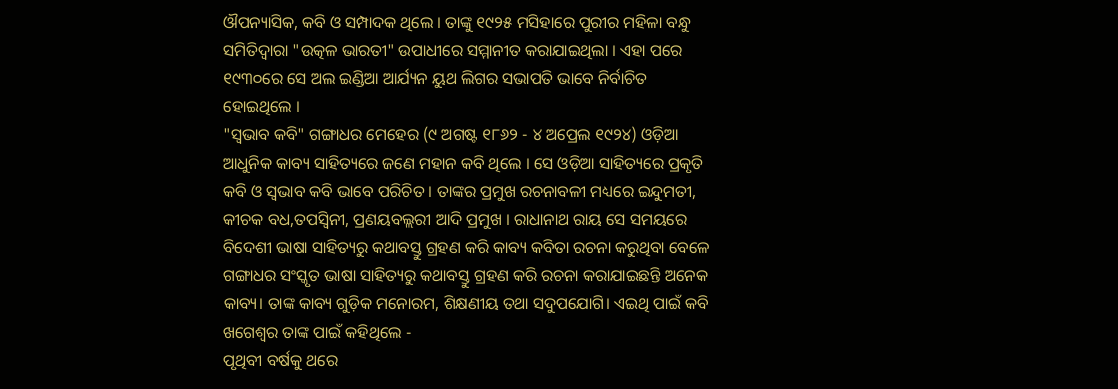ଔପନ୍ୟାସିକ, କବି ଓ ସମ୍ପାଦକ ଥିଲେ । ତାଙ୍କୁ ୧୯୨୫ ମସିହାରେ ପୁରୀର ମହିଳା ବନ୍ଧୁ ସମିତିଦ୍ୱାରା "ଉତ୍କଳ ଭାରତୀ" ଉପାଧୀରେ ସମ୍ମାନୀତ କରାଯାଇଥିଲା । ଏହା ପରେ ୧୯୩୦ରେ ସେ ଅଲ ଇଣ୍ଡିଆ ଆର୍ଯ୍ୟନ ୟୁଥ ଲିଗର ସଭାପତି ଭାବେ ନିର୍ବାଚିତ ହୋଇଥିଲେ ।
"ସ୍ୱଭାବ କବି" ଗଙ୍ଗାଧର ମେହେର (୯ ଅଗଷ୍ଟ ୧୮୬୨ - ୪ ଅପ୍ରେଲ ୧୯୨୪) ଓଡ଼ିଆ ଆଧୁନିକ କାବ୍ୟ ସାହିତ୍ୟରେ ଜଣେ ମହାନ କବି ଥିଲେ । ସେ ଓଡ଼ିଆ ସାହିତ୍ୟରେ ପ୍ରକୃତି କବି ଓ ସ୍ୱଭାବ କବି ଭାବେ ପରିଚିତ । ତାଙ୍କର ପ୍ରମୁଖ ରଚନାବଳୀ ମଧ୍ୟରେ ଇନ୍ଦୁମତୀ, କୀଚକ ବଧ,ତପସ୍ୱିନୀ, ପ୍ରଣୟବଲ୍ଲରୀ ଆଦି ପ୍ରମୁଖ । ରାଧାନାଥ ରାୟ ସେ ସମୟରେ ବିଦେଶୀ ଭାଷା ସାହିତ୍ୟରୁ କଥାବସ୍ତୁ ଗ୍ରହଣ କରି କାବ୍ୟ କବିତା ରଚନା କରୁଥିବା ବେଳେ ଗଙ୍ଗାଧର ସଂସ୍କୃତ ଭାଷା ସାହିତ୍ୟରୁ କଥାବସ୍ତୁ ଗ୍ରହଣ କରି ରଚନା କରାଯାଇଛନ୍ତି ଅନେକ କାବ୍ୟ। ତାଙ୍କ କାବ୍ୟ ଗୁଡ଼ିକ ମନୋରମ, ଶିକ୍ଷଣୀୟ ତଥା ସଦୁପଯୋଗି। ଏଇଥି ପାଇଁ କବି ଖଗେଶ୍ବର ତାଙ୍କ ପାଇଁ କହିଥିଲେ -
ପୃଥିବୀ ବର୍ଷକୁ ଥରେ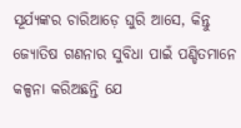ସୂର୍ଯ୍ୟଙ୍କର ଚାରିଆଡ଼େ ଘୁରି ଆସେ, କିନ୍ତୁ ଜ୍ୟୋତିଷ ଗଣନାର ସୁବିଧା ପାଇଁ ପଣ୍ଡିତମାନେ କଳ୍ପନା କରିଅଛନ୍ତି ଯେ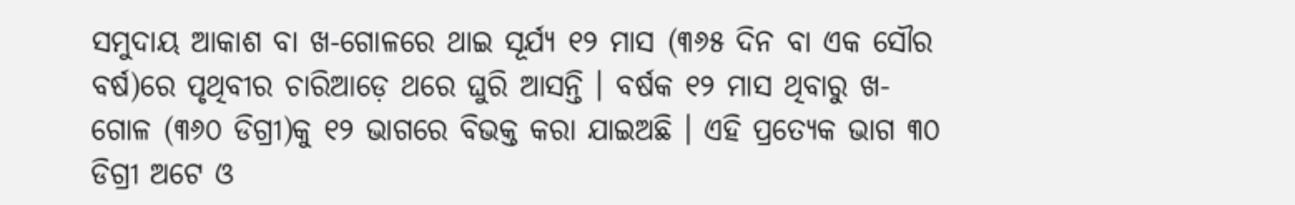ସମୁଦାୟ ଆକାଶ ବା ଖ-ଗୋଳରେ ଥାଇ ସୂର୍ଯ୍ୟ ୧୨ ମାସ (୩୬୫ ଦିନ ବା ଏକ ସୌର ବର୍ଷ)ରେ ପୃଥିବୀର ଚାରିଆଡ଼େ ଥରେ ଘୁରି ଆସନ୍ତି । ବର୍ଷକ ୧୨ ମାସ ଥିବାରୁ ଖ-ଗୋଳ (୩୬୦ ଡିଗ୍ରୀ)କୁ ୧୨ ଭାଗରେ ବିଭକ୍ତ କରା ଯାଇଅଛି । ଏହି ପ୍ରତ୍ୟେକ ଭାଗ ୩୦ ଡିଗ୍ରୀ ଅଟେ ଓ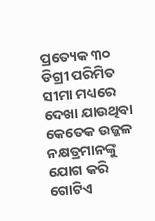ପ୍ରତ୍ୟେକ ୩୦ ଡିଗ୍ରୀ ପରିମିତ ସୀମା ମଧ୍ୟରେ ଦେଖା ଯାଉଥିବା କେତେକ ଉଜ୍ଜଳ ନକ୍ଷତ୍ରମାନଙ୍କୁ ଯୋଗ କରି ଗୋଟିଏ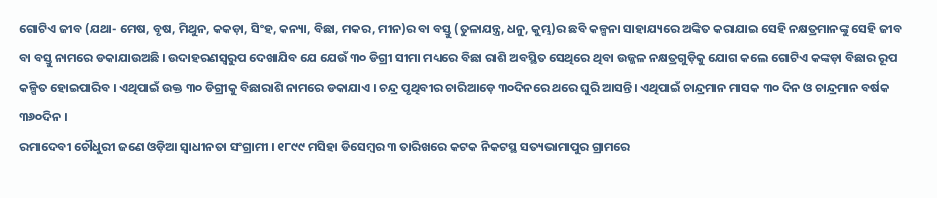ଗୋଟିଏ ଜୀବ (ଯଥା- ମେଷ, ବୃଷ, ମିଥୁନ, କକଡ଼ା, ସିଂହ, କନ୍ୟା, ବିଛା, ମକର, ମୀନ)ର ବା ବସ୍ତୁ (ତୁଳାଯନ୍ତ୍ର, ଧନୁ, କୁମ୍ଭ)ର ଛବି କଳ୍ପନା ସାହାଯ୍ୟରେ ଅଙ୍କିତ କରାଯାଇ ସେହି ନକ୍ଷତ୍ରମାନଙ୍କୁ ସେହି ଜୀବ ବା ବସ୍ତୁ ନାମରେ ଡକାଯାଉଅଛି । ଉଦାହରଣସ୍ୱରୁପ ଦେଖାଯିବ ଯେ ଯେଉଁ ୩୦ ଡିଗ୍ରୀ ସୀମା ମଧ୍ୟରେ ବିଛା ରାଶି ଅବସ୍ଥିତ ସେଥିରେ ଥିବା ଉଜ୍ଜଳ ନକ୍ଷତ୍ରଗୁଡ଼ିକୁ ଯୋଗ କଲେ ଗୋଟିଏ କଙ୍କଡ଼ା ବିଛାର ରୂପ କଳ୍ପିତ ହୋଇପାରିବ । ଏଥିପାଇଁ ଉକ୍ତ ୩୦ ଡିଗ୍ରୀକୁ ବିଛାରାଶି ନାମରେ ଡକାଯାଏ । ଚନ୍ଦ୍ର ପୃଥିବୀର ଚାରିଆଡ଼େ ୩୦ଦିନରେ ଥରେ ଘୁରି ଆସନ୍ତି। ଏଥିପାଇଁ ଚାନ୍ଦ୍ରମାନ ମାସକ ୩୦ ଦିନ ଓ ଚାନ୍ଦ୍ରମାନ ବର୍ଷକ ୩୬୦ଦିନ ।
ରମାଦେବୀ ଚୌଧୁରୀ ଜଣେ ଓଡ଼ିଆ ସ୍ୱାଧୀନତା ସଂଗ୍ରାମୀ । ୧୮୯୯ ମସିହା ଡିସେମ୍ବର ୩ ତାରିଖରେ କଟକ ନିକଟସ୍ଥ ସତ୍ୟଭାମାପୁର ଗ୍ରାମରେ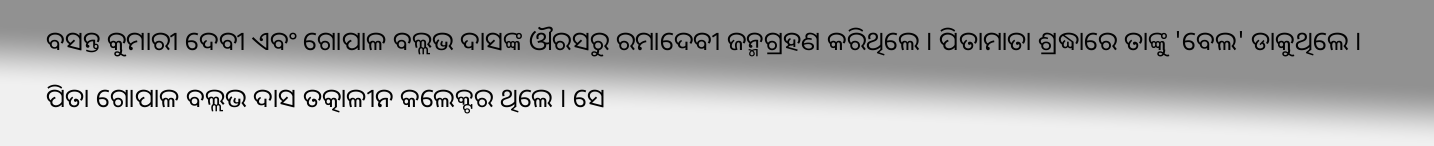ବସନ୍ତ କୁମାରୀ ଦେବୀ ଏବଂ ଗୋପାଳ ବଲ୍ଲଭ ଦାସଙ୍କ ଔରସରୁ ରମାଦେବୀ ଜନ୍ମଗ୍ରହଣ କରିଥିଲେ । ପିତାମାତା ଶ୍ରଦ୍ଧାରେ ତାଙ୍କୁ 'ବେଲ' ଡାକୁଥିଲେ । ପିତା ଗୋପାଳ ବଲ୍ଲଭ ଦାସ ତତ୍କାଳୀନ କଲେକ୍ଟର ଥିଲେ । ସେ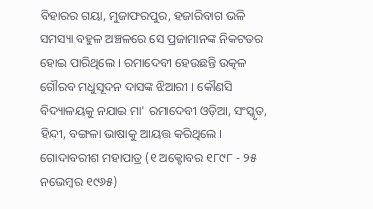ବିହାରର ଗୟା, ମୁଜାଫରପୁର, ହଜାରିବାଗ ଭଳି ସମସ୍ୟା ବହୁଳ ଅଞ୍ଚଳରେ ସେ ପ୍ରଜାମାନଙ୍କ ନିକଟତର ହୋଇ ପାରିଥିଲେ । ରମାଦେବୀ ହେଉଛନ୍ତି ଉତ୍କଳ ଗୌରବ ମଧୁସୂଦନ ଦାସଙ୍କ ଝିଆରୀ । କୌଣସି ବିଦ୍ୟାଳୟକୁ ନଯାଇ ମା' ରମାଦେବୀ ଓଡ଼ିଆ, ସଂସ୍କୃତ, ହିନ୍ଦୀ, ବଙ୍ଗଳା ଭାଷାକୁ ଆୟତ୍ତ କରିଥିଲେ ।
ଗୋଦାବରୀଶ ମହାପାତ୍ର (୧ ଅକ୍ଟୋବର ୧୮୯୮ - ୨୫ ନଭେମ୍ବର ୧୯୬୫)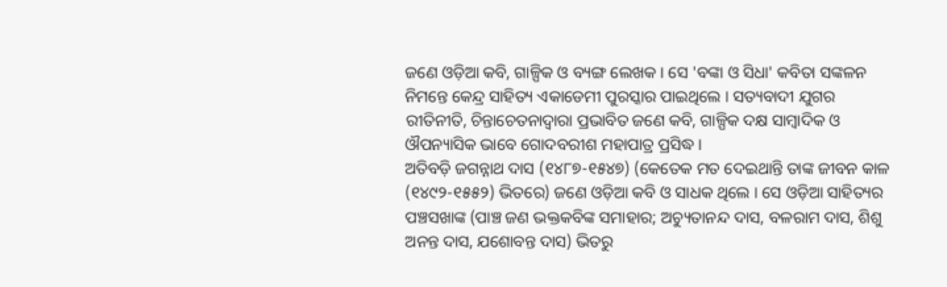ଜଣେ ଓଡ଼ିଆ କବି, ଗାଳ୍ପିକ ଓ ବ୍ୟଙ୍ଗ ଲେଖକ । ସେ 'ବଙ୍କା ଓ ସିଧା' କବିତା ସଙ୍କଳନ ନିମନ୍ତେ କେନ୍ଦ୍ର ସାହିତ୍ୟ ଏକାଡେମୀ ପୁରସ୍କାର ପାଇଥିଲେ । ସତ୍ୟବାଦୀ ଯୁଗର ରୀତିନୀତି, ଚିନ୍ତାଚେତନାଦ୍ୱାରା ପ୍ରଭାବିତ ଜଣେ କବି, ଗାଳ୍ପିକ ଦକ୍ଷ ସାମ୍ବାଦିକ ଓ ଔପନ୍ୟାସିକ ଭାବେ ଗୋଦବରୀଶ ମହାପାତ୍ର ପ୍ରସିଦ୍ଧ ।
ଅତିବଡ଼ି ଜଗନ୍ନାଥ ଦାସ (୧୪୮୭-୧୫୪୭) (କେତେକ ମତ ଦେଇଥାନ୍ତି ତାଙ୍କ ଜୀବନ କାଳ (୧୪୯୨-୧୫୫୨) ଭିତରେ) ଜଣେ ଓଡ଼ିଆ କବି ଓ ସାଧକ ଥିଲେ । ସେ ଓଡ଼ିଆ ସାହିତ୍ୟର ପଞ୍ଚସଖାଙ୍କ (ପାଞ୍ଚ ଜଣ ଭକ୍ତକବିଙ୍କ ସମାହାର; ଅଚ୍ୟୁତାନନ୍ଦ ଦାସ, ବଳରାମ ଦାସ, ଶିଶୁ ଅନନ୍ତ ଦାସ, ଯଶୋବନ୍ତ ଦାସ) ଭିତରୁ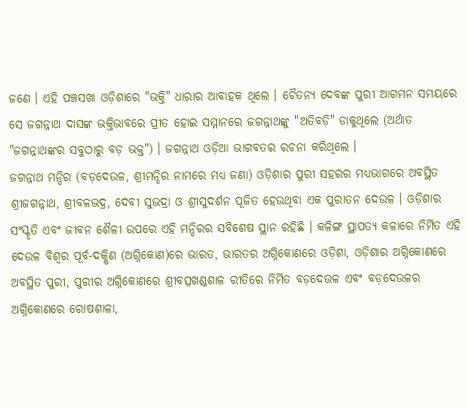ଜଣେ । ଏହି ପଞ୍ଚସଖା ଓଡ଼ିଶାରେ "ଭକ୍ତି" ଧାରାର ଆବାହକ ଥିଲେ । ଚୈତନ୍ୟ ଦେବଙ୍କ ପୁରୀ ଆଗମନ ସମୟରେ ସେ ଜଗନ୍ନାଥ ଦାସଙ୍କ ଭକ୍ତିଭାବରେ ପ୍ରୀତ ହୋଇ ସମ୍ମାନରେ ଜଗନ୍ନାଥଙ୍କୁ "ଅତିବଡ଼ି" ଡାକୁଥିଲେ (ଅର୍ଥାତ "ଜଗନ୍ନାଥଙ୍କର ସବୁଠାରୁ ବଡ଼ ଭକ୍ତ") । ଜଗନ୍ନାଥ ଓଡ଼ିଆ ଭାଗବତର ରଚନା କରିଥିଲେ ।
ଜଗନ୍ନାଥ ମନ୍ଦିର (ବଡ଼ଦେଉଳ, ଶ୍ରୀମନ୍ଦିର ନାମରେ ମଧ୍ୟ ଜଣା) ଓଡ଼ିଶାର ପୁରୀ ସହରର ମଧ୍ୟଭାଗରେ ଅବସ୍ଥିତ ଶ୍ରୀଜଗନ୍ନାଥ, ଶ୍ରୀବଳଭଦ୍ର, ଦେବୀ ସୁଭଦ୍ରା ଓ ଶ୍ରୀସୁଦର୍ଶନ ପୂଜିତ ହେଉଥିବା ଏକ ପୁରାତନ ଦେଉଳ । ଓଡ଼ିଶାର ସଂସ୍କୃତି ଏବଂ ଜୀବନ ଶୈଳୀ ଉପରେ ଏହି ମନ୍ଦିରର ସବିଶେଷ ସ୍ଥାନ ରହିଛି । କଳିଙ୍ଗ ସ୍ଥାପତ୍ୟ କଳାରେ ନିର୍ମିତ ଏହି ଦେଉଳ ବିଶ୍ୱର ପୂର୍ବ-ଦକ୍ଷିଣ (ଅଗ୍ନିକୋଣ)ରେ ଭାରତ, ଭାରତର ଅଗ୍ନିକୋଣରେ ଓଡ଼ିଶା, ଓଡ଼ିଶାର ଅଗ୍ନିକୋଣରେ ଅବସ୍ଥିତ ପୁରୀ, ପୁରୀର ଅଗ୍ନିକୋଣରେ ଶ୍ରୀବତ୍ସଖଣ୍ଡଶାଳ ରୀତିରେ ନିର୍ମିତ ବଡ଼ଦେଉଳ ଏବଂ ବଡ଼ଦେଉଳର ଅଗ୍ନିକୋଣରେ ରୋଷଶାଳା,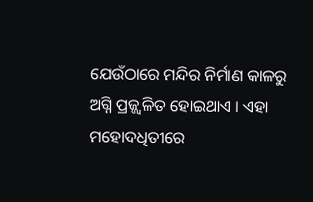ଯେଉଁଠାରେ ମନ୍ଦିର ନିର୍ମାଣ କାଳରୁ ଅଗ୍ନି ପ୍ରଜ୍ଜ୍ୱଳିତ ହୋଇଥାଏ । ଏହା ମହୋଦଧିତୀରେ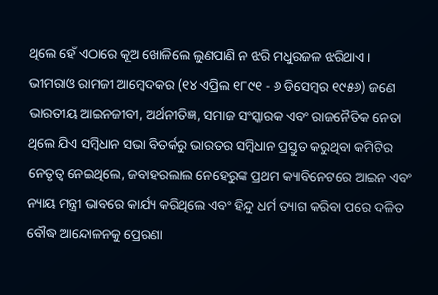ଥିଲେ ହେଁ ଏଠାରେ କୂଅ ଖୋଳିଲେ ଲୁଣପାଣି ନ ଝରି ମଧୁରଜଳ ଝରିଥାଏ।
ଭୀମରାଓ ରାମଜୀ ଆମ୍ବେଦକର (୧୪ ଏପ୍ରିଲ ୧୮୯୧ - ୬ ଡିସେମ୍ବର ୧୯୫୬) ଜଣେ ଭାରତୀୟ ଆଇନଜୀବୀ, ଅର୍ଥନୀତିଜ୍ଞ, ସମାଜ ସଂସ୍କାରକ ଏବଂ ରାଜନୈତିକ ନେତା ଥିଲେ ଯିଏ ସମ୍ବିଧାନ ସଭା ବିତର୍କରୁ ଭାରତର ସମ୍ବିଧାନ ପ୍ରସ୍ତୁତ କରୁଥିବା କମିଟିର ନେତୃତ୍ୱ ନେଇଥିଲେ, ଜବାହରଲାଲ ନେହେରୁଙ୍କ ପ୍ରଥମ କ୍ୟାବିନେଟରେ ଆଇନ ଏବଂ ନ୍ୟାୟ ମନ୍ତ୍ରୀ ଭାବରେ କାର୍ଯ୍ୟ କରିଥିଲେ ଏବଂ ହିନ୍ଦୁ ଧର୍ମ ତ୍ୟାଗ କରିବା ପରେ ଦଳିତ ବୌଦ୍ଧ ଆନ୍ଦୋଳନକୁ ପ୍ରେରଣା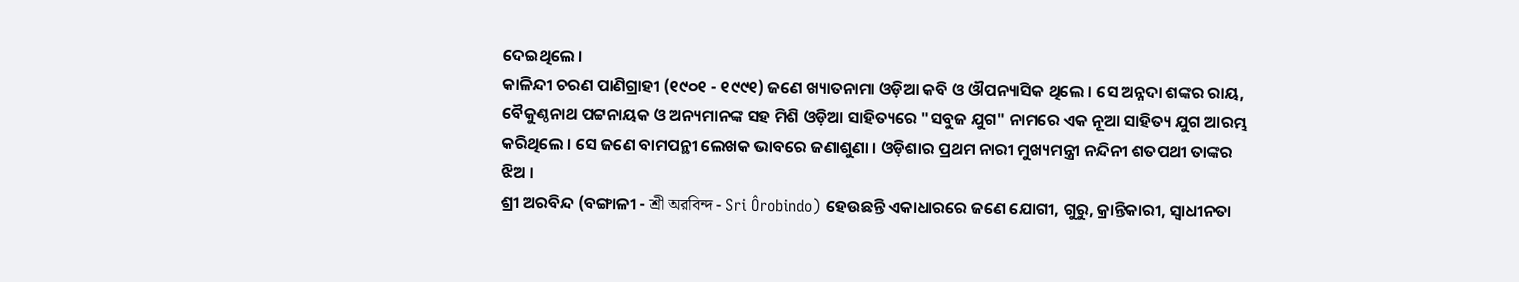ଦେଇଥିଲେ ।
କାଳିନ୍ଦୀ ଚରଣ ପାଣିଗ୍ରାହୀ (୧୯୦୧ - ୧୯୯୧) ଜଣେ ଖ୍ୟାତନାମା ଓଡ଼ିଆ କବି ଓ ଔପନ୍ୟାସିକ ଥିଲେ । ସେ ଅନ୍ନଦା ଶଙ୍କର ରାୟ, ବୈକୁଣ୍ଠନାଥ ପଟ୍ଟନାୟକ ଓ ଅନ୍ୟମାନଙ୍କ ସହ ମିଶି ଓଡ଼ିଆ ସାହିତ୍ୟରେ "ସବୁଜ ଯୁଗ" ନାମରେ ଏକ ନୂଆ ସାହିତ୍ୟ ଯୁଗ ଆରମ୍ଭ କରିଥିଲେ । ସେ ଜଣେ ବାମପନ୍ଥୀ ଲେଖକ ଭାବରେ ଜଣାଶୁଣା । ଓଡ଼ିଶାର ପ୍ରଥମ ନାରୀ ମୁଖ୍ୟମନ୍ତ୍ରୀ ନନ୍ଦିନୀ ଶତପଥୀ ତାଙ୍କର ଝିଅ ।
ଶ୍ରୀ ଅରବିନ୍ଦ (ବଙ୍ଗାଳୀ - শ্রী অরবিন্দ - Sri Ôrobindo) ହେଉଛନ୍ତି ଏକାଧାରରେ ଜଣେ ଯୋଗୀ, ଗୁରୁ, କ୍ରାନ୍ତିକାରୀ, ସ୍ୱାଧୀନତା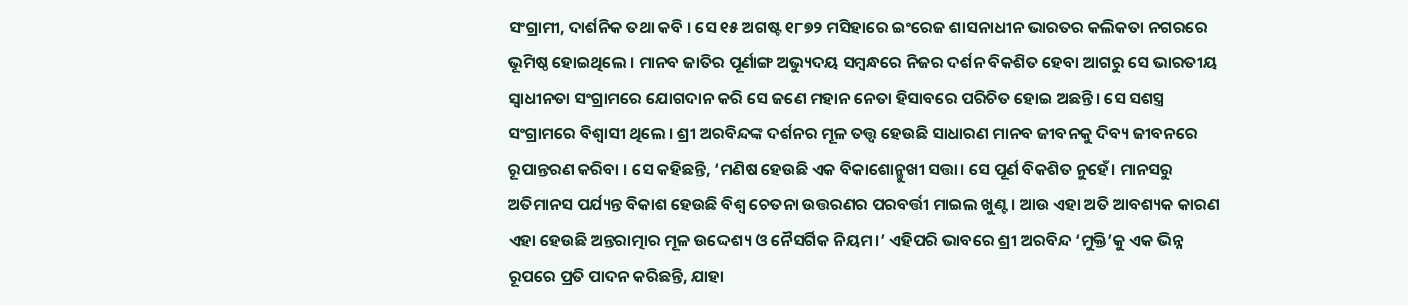ସଂଗ୍ରାମୀ, ଦାର୍ଶନିକ ତଥା କବି । ସେ ୧୫ ଅଗଷ୍ଟ ୧୮୭୨ ମସିହାରେ ଇଂରେଜ ଶାସନାଧୀନ ଭାରତର କଲିକତା ନଗରରେ ଭୂମିଷ୍ଠ ହୋଇଥିଲେ । ମାନବ ଜାତିର ପୂର୍ଣାଙ୍ଗ ଅଭ୍ୟୁଦୟ ସମ୍ବନ୍ଧରେ ନିଜର ଦର୍ଶନ ବିକଶିତ ହେବା ଆଗରୁ ସେ ଭାରତୀୟ ସ୍ୱାଧୀନତା ସଂଗ୍ରାମରେ ଯୋଗଦାନ କରି ସେ ଜଣେ ମହାନ ନେତା ହିସାବରେ ପରିଚିତ ହୋଇ ଅଛନ୍ତି। ସେ ସଶସ୍ତ୍ର ସଂଗ୍ରାମରେ ବିଶ୍ୱାସୀ ଥିଲେ । ଶ୍ରୀ ଅରବିନ୍ଦଙ୍କ ଦର୍ଶନର ମୂଳ ତତ୍ତ୍ୱ ହେଉଛି ସାଧାରଣ ମାନବ ଜୀବନକୁ ଦିବ୍ୟ ଜୀବନରେ ରୂପାନ୍ତରଣ କରିବା । ସେ କହିଛନ୍ତି, ‘ମଣିଷ ହେଉଛି ଏକ ବିକାଶୋନ୍ମୁଖୀ ସତ୍ତା। ସେ ପୂର୍ଣ ବିକଶିତ ନୁହେଁ। ମାନସରୁ ଅତିମାନସ ପର୍ଯ୍ୟନ୍ତ ବିକାଶ ହେଉଛି ବିଶ୍ୱ ଚେତନା ଉତ୍ତରଣର ପରବର୍ତ୍ତୀ ମାଇଲ ଖୁଣ୍ଟ । ଆଉ ଏହା ଅତି ଆବଶ୍ୟକ କାରଣ ଏହା ହେଉଛି ଅନ୍ତରାତ୍ମାର ମୂଳ ଉଦ୍ଦେଶ୍ୟ ଓ ନୈସର୍ଗିକ ନିୟମ।’ ଏହିପରି ଭାବରେ ଶ୍ରୀ ଅରବିନ୍ଦ ‘ମୁକ୍ତି’କୁ ଏକ ଭିନ୍ନ ରୂପରେ ପ୍ରତି ପାଦନ କରିଛନ୍ତି, ଯାହା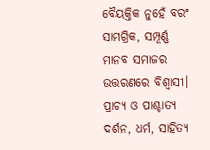ବୈୟକ୍ତିକ ନୁହେଁ ବରଂ ସାମଗ୍ରିକ, ସମ୍ପୂର୍ଣ୍ଣ ମାନବ ସମାଜର ଉତ୍ତରଣରେ ବିଶ୍ୱାସୀ। ପ୍ରାଚ୍ୟ ଓ ପାଶ୍ଚାତ୍ୟ ଦର୍ଶନ, ଧର୍ମ, ସାହିତ୍ୟ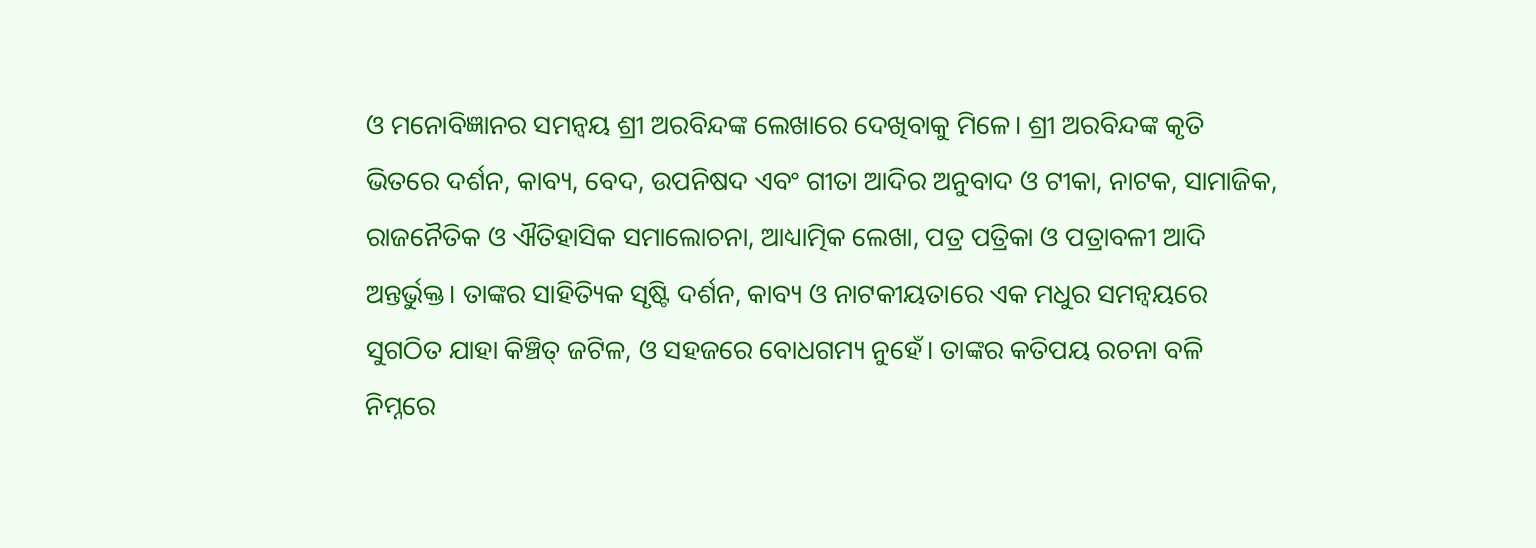ଓ ମନୋବିଜ୍ଞାନର ସମନ୍ୱୟ ଶ୍ରୀ ଅରବିନ୍ଦଙ୍କ ଲେଖାରେ ଦେଖିବାକୁ ମିଳେ। ଶ୍ରୀ ଅରବିନ୍ଦଙ୍କ କୃତି ଭିତରେ ଦର୍ଶନ, କାବ୍ୟ, ବେଦ, ଉପନିଷଦ ଏବଂ ଗୀତା ଆଦିର ଅନୁବାଦ ଓ ଟୀକା, ନାଟକ, ସାମାଜିକ, ରାଜନୈତିକ ଓ ଐତିହାସିକ ସମାଲୋଚନା, ଆଧ୍ୟାତ୍ମିକ ଲେଖା, ପତ୍ର ପତ୍ରିକା ଓ ପତ୍ରାବଳୀ ଆଦି ଅନ୍ତର୍ଭୁକ୍ତ। ତାଙ୍କର ସାହିତ୍ୟିକ ସୃଷ୍ଟି ଦର୍ଶନ, କାବ୍ୟ ଓ ନାଟକୀୟତାରେ ଏକ ମଧୁର ସମନ୍ୱୟରେ ସୁଗଠିତ ଯାହା କିଞ୍ଚିତ୍ ଜଟିଳ, ଓ ସହଜରେ ବୋଧଗମ୍ୟ ନୁହେଁ। ତାଙ୍କର କତିପୟ ରଚନା ବଳି ନିମ୍ନରେ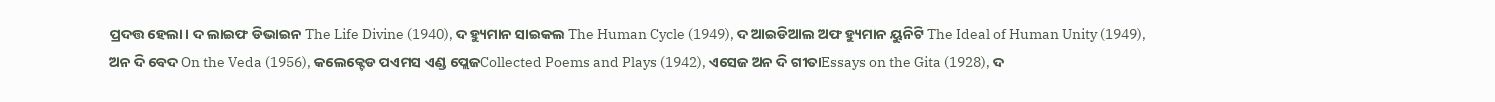ପ୍ରଦତ୍ତ ହେଲା। ଦ ଲାଇଫ ଡିଭାଇନ The Life Divine (1940), ଦ ହ୍ୟୁମାନ ସାଇକଲ The Human Cycle (1949), ଦ ଆଇଡିଆଲ ଅଫ ହ୍ୟୁମାନ ୟୁନିଟି The Ideal of Human Unity (1949), ଅନ ଦି ବେଦ On the Veda (1956), କଲେକ୍ଟେଡ ପଏମସ ଏଣ୍ଡ ପ୍ଲେଜCollected Poems and Plays (1942), ଏସେଜ ଅନ ଦି ଗୀତାEssays on the Gita (1928), ଦ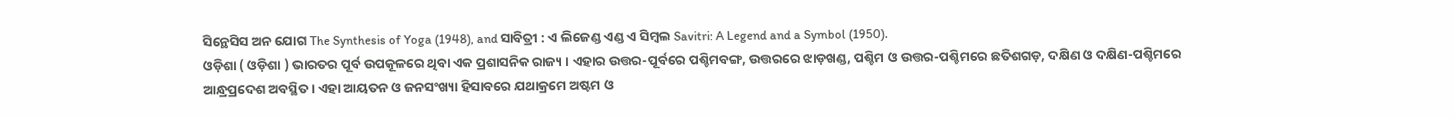ସିନ୍ଥେସିସ ଅନ ଯୋଗ The Synthesis of Yoga (1948), and ସାବିତ୍ରୀ : ଏ ଲିଜେଣ୍ଡ ଏଣ୍ଡ ଏ ସିମ୍ବଲ Savitri: A Legend and a Symbol (1950).
ଓଡ଼ିଶା ( ଓଡ଼ିଶା ) ଭାରତର ପୂର୍ବ ଉପକୂଳରେ ଥିବା ଏକ ପ୍ରଶାସନିକ ରାଜ୍ୟ । ଏହାର ଉତ୍ତର-ପୂର୍ବରେ ପଶ୍ଚିମବଙ୍ଗ, ଉତ୍ତରରେ ଝାଡ଼ଖଣ୍ଡ, ପଶ୍ଚିମ ଓ ଉତ୍ତର-ପଶ୍ଚିମରେ ଛତିଶଗଡ଼, ଦକ୍ଷିଣ ଓ ଦକ୍ଷିଣ-ପଶ୍ଚିମରେ ଆନ୍ଧ୍ରପ୍ରଦେଶ ଅବସ୍ଥିତ । ଏହା ଆୟତନ ଓ ଜନସଂଖ୍ୟା ହିସାବରେ ଯଥାକ୍ରମେ ଅଷ୍ଟମ ଓ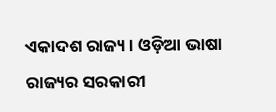ଏକାଦଶ ରାଜ୍ୟ । ଓଡ଼ିଆ ଭାଷା ରାଜ୍ୟର ସରକାରୀ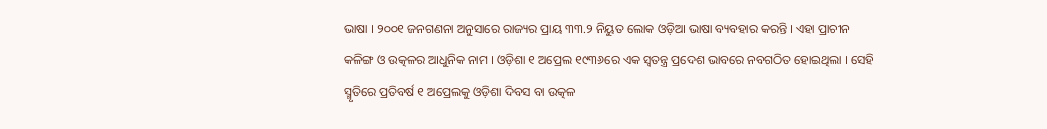ଭାଷା । ୨୦୦୧ ଜନଗଣନା ଅନୁସାରେ ରାଜ୍ୟର ପ୍ରାୟ ୩୩.୨ ନିୟୁତ ଲୋକ ଓଡ଼ିଆ ଭାଷା ବ୍ୟବହାର କରନ୍ତି । ଏହା ପ୍ରାଚୀନ କଳିଙ୍ଗ ଓ ଉତ୍କଳର ଆଧୁନିକ ନାମ । ଓଡ଼ିଶା ୧ ଅପ୍ରେଲ ୧୯୩୬ରେ ଏକ ସ୍ୱତନ୍ତ୍ର ପ୍ରଦେଶ ଭାବରେ ନବଗଠିତ ହୋଇଥିଲା । ସେହି ସ୍ମୃତିରେ ପ୍ରତିବର୍ଷ ୧ ଅପ୍ରେଲକୁ ଓଡ଼ିଶା ଦିବସ ବା ଉତ୍କଳ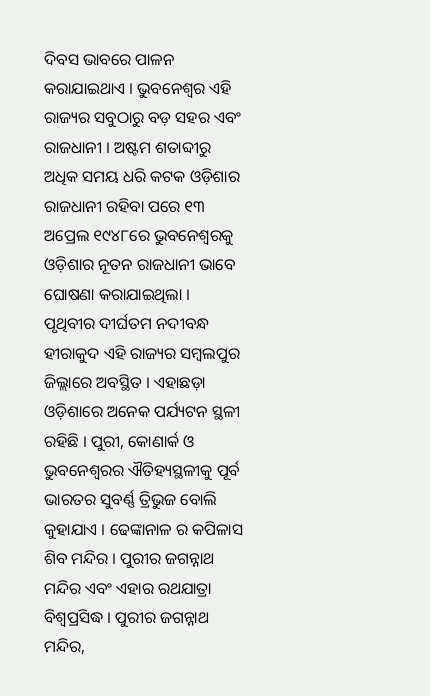ଦିବସ ଭାବରେ ପାଳନ କରାଯାଇଥାଏ । ଭୁବନେଶ୍ୱର ଏହି ରାଜ୍ୟର ସବୁଠାରୁ ବଡ଼ ସହର ଏବଂ ରାଜଧାନୀ । ଅଷ୍ଟମ ଶତାବ୍ଦୀରୁ ଅଧିକ ସମୟ ଧରି କଟକ ଓଡ଼ିଶାର ରାଜଧାନୀ ରହିବା ପରେ ୧୩ ଅପ୍ରେଲ ୧୯୪୮ରେ ଭୁବନେଶ୍ୱରକୁ ଓଡ଼ିଶାର ନୂତନ ରାଜଧାନୀ ଭାବେ ଘୋଷଣା କରାଯାଇଥିଲା । ପୃଥିବୀର ଦୀର୍ଘତମ ନଦୀବନ୍ଧ ହୀରାକୁଦ ଏହି ରାଜ୍ୟର ସମ୍ବଲପୁର ଜିଲ୍ଲାରେ ଅବସ୍ଥିତ । ଏହାଛଡ଼ା ଓଡ଼ିଶାରେ ଅନେକ ପର୍ଯ୍ୟଟନ ସ୍ଥଳୀ ରହିଛି । ପୁରୀ, କୋଣାର୍କ ଓ ଭୁବନେଶ୍ୱରର ଐତିହ୍ୟସ୍ଥଳୀକୁ ପୂର୍ବ ଭାରତର ସୁବର୍ଣ୍ଣ ତ୍ରିଭୁଜ ବୋଲି କୁହାଯାଏ । ଢେଙ୍କାନାଳ ର କପିଳାସ ଶିବ ମନ୍ଦିର । ପୁରୀର ଜଗନ୍ନାଥ ମନ୍ଦିର ଏବଂ ଏହାର ରଥଯାତ୍ରା ବିଶ୍ୱପ୍ରସିଦ୍ଧ । ପୁରୀର ଜଗନ୍ନାଥ ମନ୍ଦିର,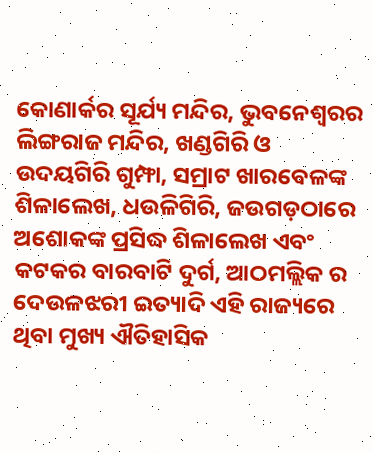କୋଣାର୍କର ସୂର୍ଯ୍ୟ ମନ୍ଦିର, ଭୁବନେଶ୍ୱରର ଲିଙ୍ଗରାଜ ମନ୍ଦିର, ଖଣ୍ଡଗିରି ଓ ଉଦୟଗିରି ଗୁମ୍ଫା, ସମ୍ରାଟ ଖାରବେଳଙ୍କ ଶିଳାଲେଖ, ଧଉଳିଗିରି, ଜଉଗଡ଼ଠାରେ ଅଶୋକଙ୍କ ପ୍ରସିଦ୍ଧ ଶିଳାଲେଖ ଏବଂ କଟକର ବାରବାଟି ଦୁର୍ଗ, ଆଠମଲ୍ଲିକ ର ଦେଉଳଝରୀ ଇତ୍ୟାଦି ଏହି ରାଜ୍ୟରେ ଥିବା ମୁଖ୍ୟ ଐତିହାସିକ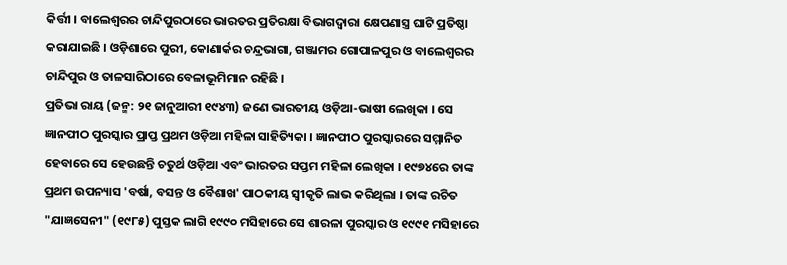କିର୍ତ୍ତୀ । ବାଲେଶ୍ୱରର ଚାନ୍ଦିପୁରଠାରେ ଭାରତର ପ୍ରତିରକ୍ଷା ବିଭାଗଦ୍ୱାରା କ୍ଷେପଣାସ୍ତ୍ର ଘାଟି ପ୍ରତିଷ୍ଠା କରାଯାଇଛି । ଓଡ଼ିଶାରେ ପୁରୀ, କୋଣାର୍କର ଚନ୍ଦ୍ରଭାଗା, ଗଞ୍ଜାମର ଗୋପାଳପୁର ଓ ବାଲେଶ୍ୱରର ଚାନ୍ଦିପୁର ଓ ତାଳସାରିଠାରେ ବେଳାଭୂମିମାନ ରହିଛି ।
ପ୍ରତିଭା ରାୟ (ଜନ୍ମ: ୨୧ ଜାନୁଆରୀ ୧୯୪୩) ଜଣେ ଭାରତୀୟ ଓଡ଼ିଆ-ଭାଷୀ ଲେଖିକା । ସେ ଜ୍ଞାନପୀଠ ପୁରସ୍କାର ପ୍ରାପ୍ତ ପ୍ରଥମ ଓଡ଼ିଆ ମହିଳା ସାହିତ୍ୟିକା । ଜ୍ଞାନପୀଠ ପୁରସ୍କାରରେ ସମ୍ମାନିତ ହେବାରେ ସେ ହେଉଛନ୍ତି ଚତୁର୍ଥ ଓଡ଼ିଆ ଏବଂ ଭାରତର ସପ୍ତମ ମହିଳା ଲେଖିକା । ୧୯୭୪ରେ ତାଙ୍କ ପ୍ରଥମ ଉପନ୍ୟାସ 'ବର୍ଷା, ବସନ୍ତ ଓ ବୈଶାଖ' ପାଠକୀୟ ସ୍ୱୀକୃତି ଲାଭ କରିଥିଲା । ତାଙ୍କ ରଚିତ "ଯାଜ୍ଞସେନୀ" (୧୯୮୫) ପୁସ୍ତକ ଲାଗି ୧୯୯୦ ମସିହାରେ ସେ ଶାରଳା ପୁରସ୍କାର ଓ ୧୯୯୧ ମସିହାରେ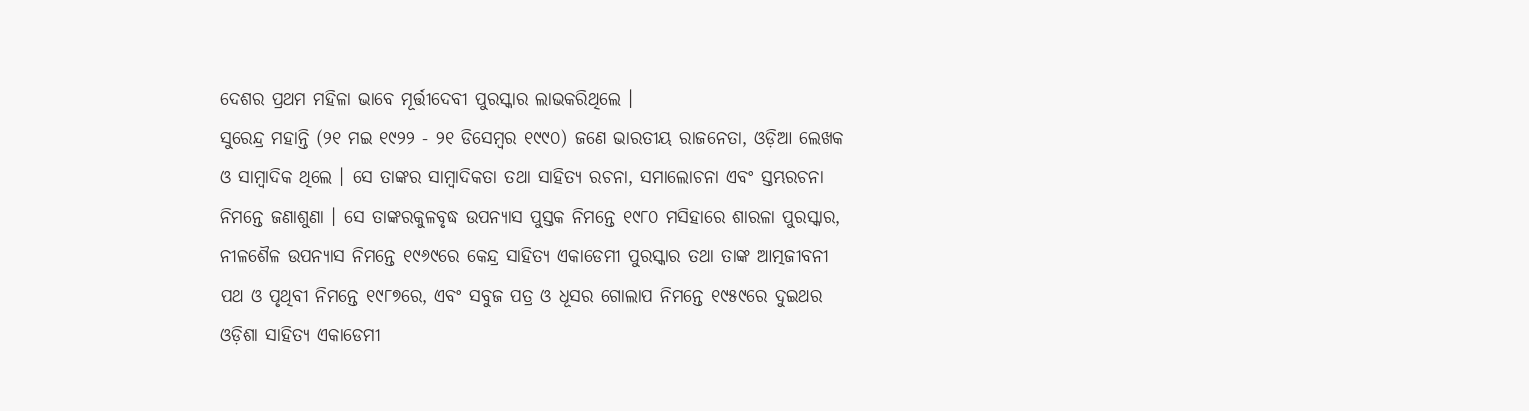ଦେଶର ପ୍ରଥମ ମହିଳା ଭାବେ ମୂର୍ତ୍ତୀଦେବୀ ପୁରସ୍କାର ଲାଭକରିଥିଲେ ।
ସୁରେନ୍ଦ୍ର ମହାନ୍ତି (୨୧ ମଇ ୧୯୨୨ - ୨୧ ଡିସେମ୍ବର ୧୯୯୦) ଜଣେ ଭାରତୀୟ ରାଜନେତା, ଓଡ଼ିଆ ଲେଖକ ଓ ସାମ୍ବାଦିକ ଥିଲେ । ସେ ତାଙ୍କର ସାମ୍ବାଦିକତା ତଥା ସାହିତ୍ୟ ରଚନା, ସମାଲୋଚନା ଏବଂ ସ୍ତମ୍ଭରଚନା ନିମନ୍ତେ ଜଣାଶୁଣା । ସେ ତାଙ୍କରକୁଳବୃଦ୍ଧ ଉପନ୍ୟାସ ପୁସ୍ତକ ନିମନ୍ତେ ୧୯୮୦ ମସିହାରେ ଶାରଳା ପୁରସ୍କାର, ନୀଳଶୈଳ ଉପନ୍ୟାସ ନିମନ୍ତେ ୧୯୬୯ରେ କେନ୍ଦ୍ର ସାହିତ୍ୟ ଏକାଡେମୀ ପୁରସ୍କାର ତଥା ତାଙ୍କ ଆତ୍ମଜୀବନୀ ପଥ ଓ ପୃଥିବୀ ନିମନ୍ତେ ୧୯୮୭ରେ, ଏବଂ ସବୁଜ ପତ୍ର ଓ ଧୂସର ଗୋଲାପ ନିମନ୍ତେ ୧୯୫୯ରେ ଦୁଇଥର ଓଡ଼ିଶା ସାହିତ୍ୟ ଏକାଡେମୀ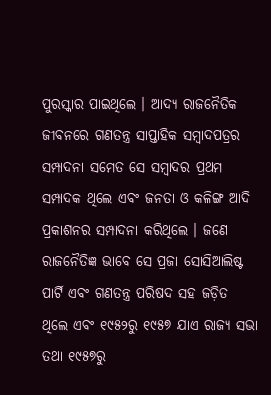ପୁରସ୍କାର ପାଇଥିଲେ । ଆଦ୍ୟ ରାଜନୈତିକ ଜୀବନରେ ଗଣତନ୍ତ୍ର ସାପ୍ତାହିକ ସମ୍ବାଦପତ୍ରର ସମ୍ପାଦନା ସମେତ ସେ ସମ୍ବାଦର ପ୍ରଥମ ସମ୍ପାଦକ ଥିଲେ ଏବଂ ଜନତା ଓ କଳିଙ୍ଗ ଆଦି ପ୍ରକାଶନର ସମ୍ପାଦନା କରିଥିଲେ । ଜଣେ ରାଜନୈତିଜ୍ଞ ଭାବେ ସେ ପ୍ରଜା ସୋସିଆଲିଷ୍ଟ ପାର୍ଟି ଏବଂ ଗଣତନ୍ତ୍ର ପରିଷଦ ସହ ଜଡ଼ିତ ଥିଲେ ଏବଂ ୧୯୫୨ରୁ ୧୯୫୭ ଯାଏ ରାଜ୍ୟ ସଭା ତଥା ୧୯୫୭ରୁ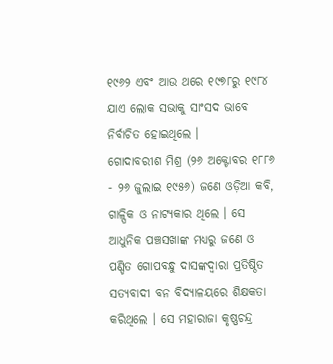୧୯୬୨ ଏବଂ ଆଉ ଥରେ ୧୯୭୮ରୁ ୧୯୮୪ ଯାଏ ଲୋକ ସଭାକୁ ସାଂସଦ ଭାବେ ନିର୍ବାଚିତ ହୋଇଥିଲେ ।
ଗୋଦାବରୀଶ ମିଶ୍ର (୨୬ ଅକ୍ଟୋବର ୧୮୮୬ - ୨୬ ଜୁଲାଇ ୧୯୫୬) ଜଣେ ଓଡ଼ିଆ କବି, ଗାଳ୍ପିକ ଓ ନାଟ୍ୟକାର ଥିଲେ । ସେ ଆଧୁନିକ ପଞ୍ଚସଖାଙ୍କ ମଧ୍ୟରୁ ଜଣେ ଓ ପଣ୍ଡିତ ଗୋପବନ୍ଧୁ ଦାସଙ୍କଦ୍ୱାରା ପ୍ରତିଷ୍ଠିତ ସତ୍ୟବାଦୀ ବନ ବିଦ୍ୟାଳୟରେ ଶିକ୍ଷକତା କରିଥିଲେ । ସେ ମହାରାଜା କୃଷ୍ଣଚନ୍ଦ୍ର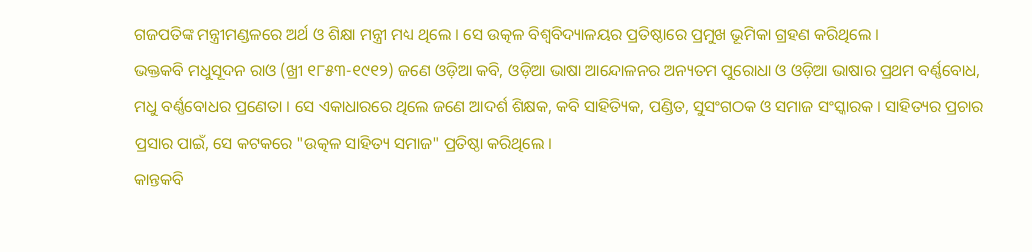ଗଜପତିଙ୍କ ମନ୍ତ୍ରୀମଣ୍ଡଳରେ ଅର୍ଥ ଓ ଶିକ୍ଷା ମନ୍ତ୍ରୀ ମଧ୍ୟ ଥିଲେ । ସେ ଉତ୍କଳ ବିଶ୍ୱବିଦ୍ୟାଳୟର ପ୍ରତିଷ୍ଠାରେ ପ୍ରମୁଖ ଭୂମିକା ଗ୍ରହଣ କରିଥିଲେ ।
ଭକ୍ତକବି ମଧୁସୂଦନ ରାଓ (ଖ୍ରୀ ୧୮୫୩-୧୯୧୨) ଜଣେ ଓଡ଼ିଆ କବି, ଓଡ଼ିଆ ଭାଷା ଆନ୍ଦୋଳନର ଅନ୍ୟତମ ପୁରୋଧା ଓ ଓଡ଼ିଆ ଭାଷାର ପ୍ରଥମ ବର୍ଣ୍ଣବୋଧ, ମଧୁ ବର୍ଣ୍ଣବୋଧର ପ୍ରଣେତା । ସେ ଏକାଧାରରେ ଥିଲେ ଜଣେ ଆଦର୍ଶ ଶିକ୍ଷକ, କବି ସାହିତ୍ୟିକ, ପଣ୍ଡିତ, ସୁସଂଗଠକ ଓ ସମାଜ ସଂସ୍କାରକ । ସାହିତ୍ୟର ପ୍ରଚାର ପ୍ରସାର ପାଇଁ, ସେ କଟକରେ "ଉତ୍କଳ ସାହିତ୍ୟ ସମାଜ" ପ୍ରତିଷ୍ଠା କରିଥିଲେ ।
କାନ୍ତକବି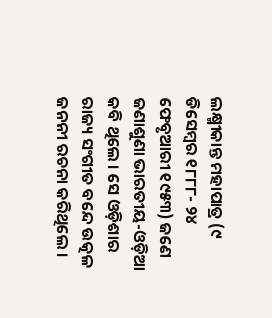ଲକ୍ଷ୍ମୀକାନ୍ତ ମହାପାତ୍ର (୯ ଡିସେମ୍ବର ୧୮୮୮- ୨୪ ଫେବୃଆରୀ ୧୯୫୩) ଜଣେ ଜଣାଶୁଣା ଭାରତୀୟ-ଓଡ଼ିଆ କବି ଥିଲେ । ସେ ଓଡ଼ିଶାର ରାଜ୍ୟ ସଂଗୀତ ବନ୍ଦେ ଉତ୍କଳ ଜନନୀ ରଚନା କରିଥିଲେ ।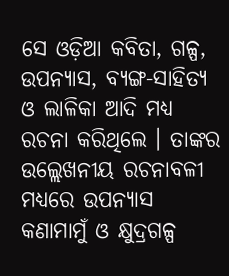ସେ ଓଡ଼ିଆ କବିତା, ଗଳ୍ପ, ଉପନ୍ୟାସ, ବ୍ୟଙ୍ଗ-ସାହିତ୍ୟ ଓ ଲାଳିକା ଆଦି ମଧ୍ୟ ରଚନା କରିଥିଲେ । ତାଙ୍କର ଉଲ୍ଲେଖନୀୟ ରଚନାବଳୀ ମଧ୍ୟରେ ଉପନ୍ୟାସ କଣାମାମୁଁ ଓ କ୍ଷୁଦ୍ରଗଳ୍ପ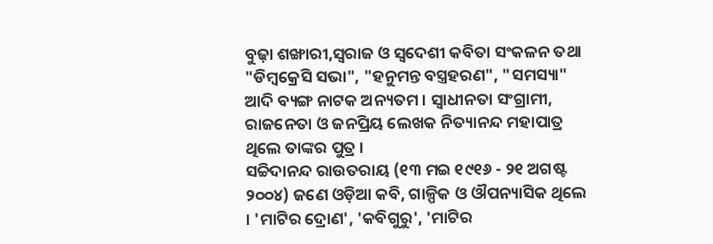ବୁଢ଼ା ଶଙ୍ଖାରୀ,ସ୍ୱରାଜ ଓ ସ୍ୱଦେଶୀ କବିତା ସଂକଳନ ତଥା "ଡିମ୍ବକ୍ରେସି ସଭା", "ହନୁମନ୍ତ ବସ୍ତ୍ରହରଣ", "ସମସ୍ୟା" ଆଦି ବ୍ୟଙ୍ଗ ନାଟକ ଅନ୍ୟତମ । ସ୍ୱାଧୀନତା ସଂଗ୍ରାମୀ, ରାଜନେତା ଓ ଜନପ୍ରିୟ ଲେଖକ ନିତ୍ୟାନନ୍ଦ ମହାପାତ୍ର ଥିଲେ ତାଙ୍କର ପୁତ୍ର ।
ସଚ୍ଚିଦାନନ୍ଦ ରାଉତରାୟ (୧୩ ମଇ ୧୯୧୬ - ୨୧ ଅଗଷ୍ଟ ୨୦୦୪) ଜଣେ ଓଡ଼ିଆ କବି, ଗାଳ୍ପିକ ଓ ଔପନ୍ୟାସିକ ଥିଲେ । 'ମାଟିର ଦ୍ରୋଣ', 'କବିଗୁରୁ', 'ମାଟିର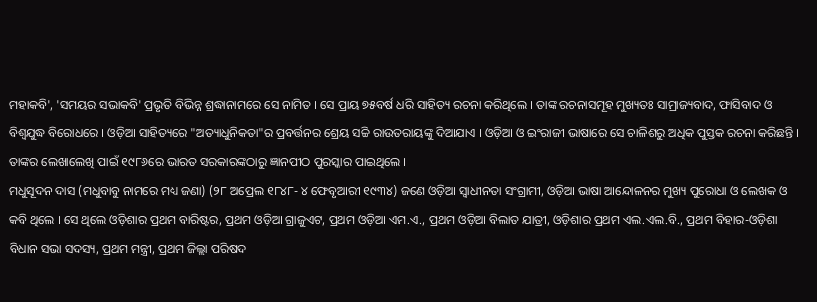ମହାକବି', 'ସମୟର ସଭାକବି' ପ୍ରଭୃତି ବିଭିନ୍ନ ଶ୍ରଦ୍ଧାନାମରେ ସେ ନାମିତ । ସେ ପ୍ରାୟ ୭୫ବର୍ଷ ଧରି ସାହିତ୍ୟ ରଚନା କରିଥିଲେ । ତାଙ୍କ ରଚନାସମୂହ ମୁଖ୍ୟତଃ ସାମ୍ରାଜ୍ୟବାଦ, ଫାସିବାଦ ଓ ବିଶ୍ୱଯୁଦ୍ଧ ବିରୋଧରେ । ଓଡ଼ିଆ ସାହିତ୍ୟରେ "ଅତ୍ୟାଧୁନିକତା"ର ପ୍ରବର୍ତ୍ତନର ଶ୍ରେୟ ସଚ୍ଚି ରାଉତରାୟଙ୍କୁ ଦିଆଯାଏ । ଓଡ଼ିଆ ଓ ଇଂରାଜୀ ଭାଷାରେ ସେ ଚାଳିଶରୁ ଅଧିକ ପୁସ୍ତକ ରଚନା କରିଛନ୍ତି । ତାଙ୍କର ଲେଖାଲେଖି ପାଇଁ ୧୯୮୬ରେ ଭାରତ ସରକାରଙ୍କଠାରୁ ଜ୍ଞାନପୀଠ ପୁରସ୍କାର ପାଇଥିଲେ ।
ମଧୁସୂଦନ ଦାସ (ମଧୁବାବୁ ନାମରେ ମଧ୍ୟ ଜଣା) (୨୮ ଅପ୍ରେଲ ୧୮୪୮- ୪ ଫେବୃଆରୀ ୧୯୩୪) ଜଣେ ଓଡ଼ିଆ ସ୍ୱାଧୀନତା ସଂଗ୍ରାମୀ, ଓଡ଼ିଆ ଭାଷା ଆନ୍ଦୋଳନର ମୁଖ୍ୟ ପୁରୋଧା ଓ ଲେଖକ ଓ କବି ଥିଲେ । ସେ ଥିଲେ ଓଡ଼ିଶାର ପ୍ରଥମ ବାରିଷ୍ଟର, ପ୍ରଥମ ଓଡ଼ିଆ ଗ୍ରାଜୁଏଟ, ପ୍ରଥମ ଓଡ଼ିଆ ଏମ.ଏ., ପ୍ରଥମ ଓଡ଼ିଆ ବିଲାତ ଯାତ୍ରୀ, ଓଡ଼ିଶାର ପ୍ରଥମ ଏଲ.ଏଲ.ବି., ପ୍ରଥମ ବିହାର-ଓଡ଼ିଶା ବିଧାନ ସଭା ସଦସ୍ୟ, ପ୍ରଥମ ମନ୍ତ୍ରୀ, ପ୍ରଥମ ଜିଲ୍ଲା ପରିଷଦ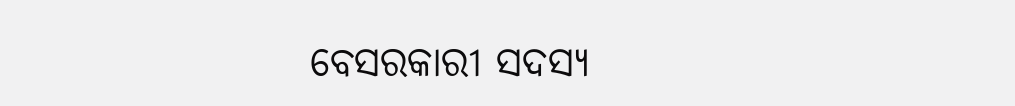ବେସରକାରୀ ସଦସ୍ୟ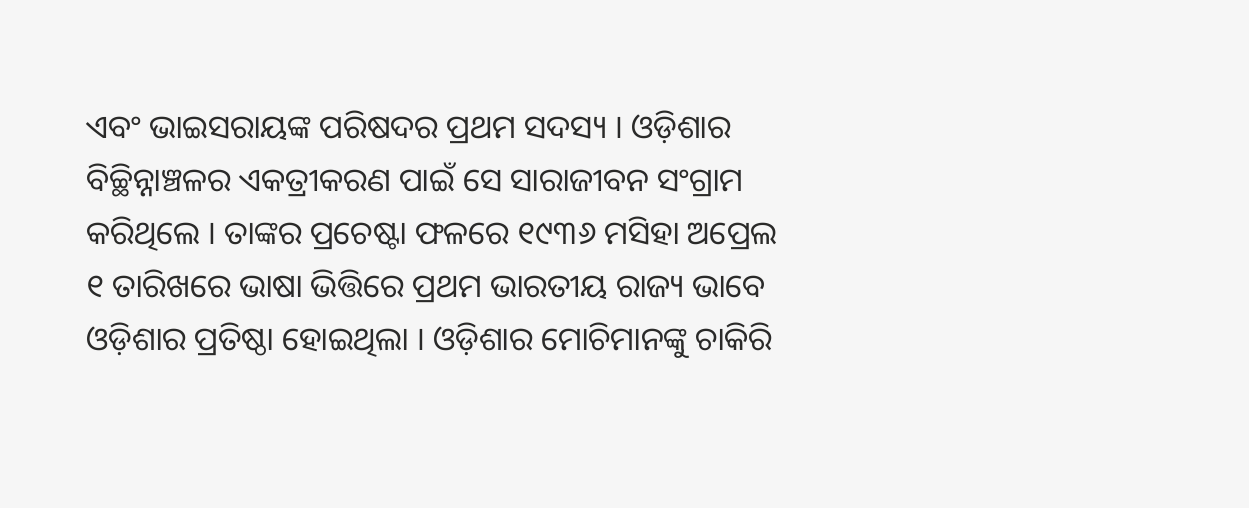ଏବଂ ଭାଇସରାୟଙ୍କ ପରିଷଦର ପ୍ରଥମ ସଦସ୍ୟ । ଓଡ଼ିଶାର ବିଚ୍ଛିନ୍ନାଞ୍ଚଳର ଏକତ୍ରୀକରଣ ପାଇଁ ସେ ସାରାଜୀବନ ସଂଗ୍ରାମ କରିଥିଲେ । ତାଙ୍କର ପ୍ରଚେଷ୍ଟା ଫଳରେ ୧୯୩୬ ମସିହା ଅପ୍ରେଲ ୧ ତାରିଖରେ ଭାଷା ଭିତ୍ତିରେ ପ୍ରଥମ ଭାରତୀୟ ରାଜ୍ୟ ଭାବେ ଓଡ଼ିଶାର ପ୍ରତିଷ୍ଠା ହୋଇଥିଲା । ଓଡ଼ିଶାର ମୋଚିମାନଙ୍କୁ ଚାକିରି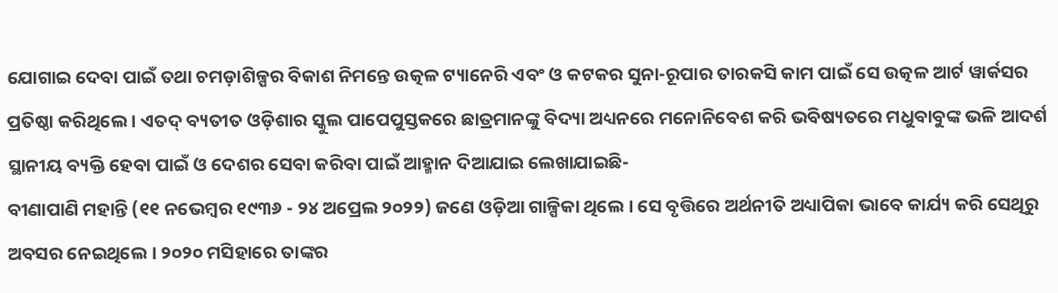ଯୋଗାଇ ଦେବା ପାଇଁ ତଥା ଚମଡ଼ାଶିଳ୍ପର ବିକାଶ ନିମନ୍ତେ ଉତ୍କଳ ଟ୍ୟାନେରି ଏବଂ ଓ କଟକର ସୁନା-ରୂପାର ତାରକସି କାମ ପାଇଁ ସେ ଉତ୍କଳ ଆର୍ଟ ୱାର୍କସର ପ୍ରତିଷ୍ଠା କରିଥିଲେ । ଏତଦ୍ ବ୍ୟତୀତ ଓଡ଼ିଶାର ସ୍କୁଲ ପାପେପୁସ୍ତକରେ ଛାତ୍ରମାନଙ୍କୁ ବିଦ୍ୟା ଅଧ୍ୟନରେ ମନୋନିବେଶ କରି ଭବିଷ୍ୟତରେ ମଧୁବାବୁଙ୍କ ଭଳି ଆଦର୍ଶ ସ୍ଥାନୀୟ ବ୍ୟକ୍ତି ହେବା ପାଇଁ ଓ ଦେଶର ସେବା କରିବା ପାଇଁ ଆହ୍ମାନ ଦିଆଯାଇ ଲେଖାଯାଇଛି-
ବୀଣାପାଣି ମହାନ୍ତି (୧୧ ନଭେମ୍ବର ୧୯୩୬ - ୨୪ ଅପ୍ରେଲ ୨୦୨୨) ଜଣେ ଓଡ଼ିଆ ଗାଳ୍ପିକା ଥିଲେ । ସେ ବୃତ୍ତିରେ ଅର୍ଥନୀତି ଅଧ୍ୟାପିକା ଭାବେ କାର୍ଯ୍ୟ କରି ସେଥିରୁ ଅବସର ନେଇଥିଲେ । ୨୦୨୦ ମସିହାରେ ତାଙ୍କର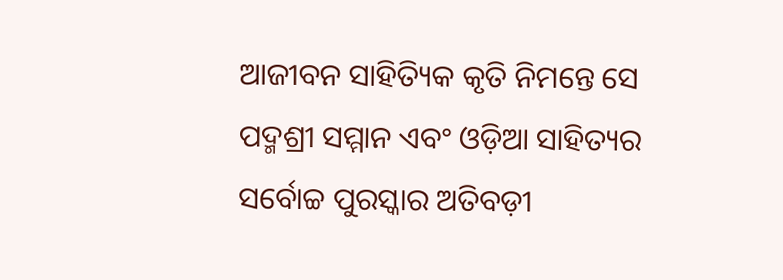ଆଜୀବନ ସାହିତ୍ୟିକ କୃତି ନିମନ୍ତେ ସେ ପଦ୍ମଶ୍ରୀ ସମ୍ମାନ ଏବଂ ଓଡ଼ିଆ ସାହିତ୍ୟର ସର୍ବୋଚ୍ଚ ପୁରସ୍କାର ଅତିବଡ଼ୀ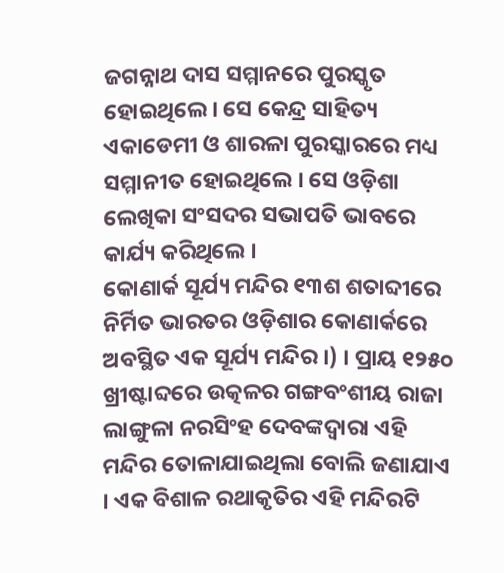ଜଗନ୍ନାଥ ଦାସ ସମ୍ମାନରେ ପୁରସ୍କୃତ ହୋଇଥିଲେ । ସେ କେନ୍ଦ୍ର ସାହିତ୍ୟ ଏକାଡେମୀ ଓ ଶାରଳା ପୁରସ୍କାରରେ ମଧ୍ୟ ସମ୍ମାନୀତ ହୋଇଥିଲେ । ସେ ଓଡ଼ିଶା ଲେଖିକା ସଂସଦର ସଭାପତି ଭାବରେ କାର୍ଯ୍ୟ କରିଥିଲେ ।
କୋଣାର୍କ ସୂର୍ଯ୍ୟ ମନ୍ଦିର ୧୩ଶ ଶତାବ୍ଦୀରେ ନିର୍ମିତ ଭାରତର ଓଡ଼ିଶାର କୋଣାର୍କରେ ଅବସ୍ଥିତ ଏକ ସୂର୍ଯ୍ୟ ମନ୍ଦିର ।) । ପ୍ରାୟ ୧୨୫୦ ଖ୍ରୀଷ୍ଟାବ୍ଦରେ ଉତ୍କଳର ଗଙ୍ଗବଂଶୀୟ ରାଜା ଲାଙ୍ଗୁଳା ନରସିଂହ ଦେବଙ୍କଦ୍ୱାରା ଏହି ମନ୍ଦିର ତୋଳାଯାଇଥିଲା ବୋଲି ଜଣାଯାଏ । ଏକ ବିଶାଳ ରଥାକୃତିର ଏହି ମନ୍ଦିରଟି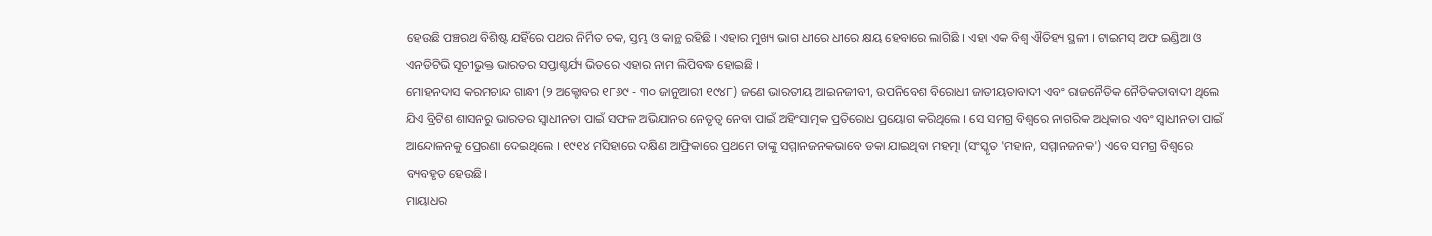ହେଉଛି ପଞ୍ଚରଥ ବିଶିଷ୍ଟ ଯହିଁରେ ପଥର ନିର୍ମିତ ଚକ, ସ୍ତମ୍ଭ ଓ କାନ୍ଥ ରହିଛି । ଏହାର ମୁଖ୍ୟ ଭାଗ ଧୀରେ ଧୀରେ କ୍ଷୟ ହେବାରେ ଲାଗିଛି । ଏହା ଏକ ବିଶ୍ୱ ଐତିହ୍ୟ ସ୍ଥଳୀ । ଟାଇମସ୍ ଅଫ ଇଣ୍ଡିଆ ଓ ଏନଡିଟିଭି ସୂଚୀଭୁକ୍ତ ଭାରତର ସପ୍ତାଶ୍ଚର୍ଯ୍ୟ ଭିତରେ ଏହାର ନାମ ଲିପିବଦ୍ଧ ହୋଇଛି ।
ମୋହନଦାସ କରମଚାନ୍ଦ ଗାନ୍ଧୀ (୨ ଅକ୍ଟୋବର ୧୮୬୯ - ୩୦ ଜାନୁଆରୀ ୧୯୪୮) ଜଣେ ଭାରତୀୟ ଆଇନଜୀବୀ, ଉପନିବେଶ ବିରୋଧୀ ଜାତୀୟତାବାଦୀ ଏବଂ ରାଜନୈତିକ ନୈତିକତାବାଦୀ ଥିଲେ ଯିଏ ବ୍ରିଟିଶ ଶାସନରୁ ଭାରତର ସ୍ୱାଧୀନତା ପାଇଁ ସଫଳ ଅଭିଯାନର ନେତୃତ୍ୱ ନେବା ପାଇଁ ଅହିଂସାତ୍ମକ ପ୍ରତିରୋଧ ପ୍ରୟୋଗ କରିଥିଲେ । ସେ ସମଗ୍ର ବିଶ୍ୱରେ ନାଗରିକ ଅଧିକାର ଏବଂ ସ୍ୱାଧୀନତା ପାଇଁ ଆନ୍ଦୋଳନକୁ ପ୍ରେରଣା ଦେଇଥିଲେ । ୧୯୧୪ ମସିହାରେ ଦକ୍ଷିଣ ଆଫ୍ରିକାରେ ପ୍ରଥମେ ତାଙ୍କୁ ସମ୍ମାନଜନକଭାବେ ଡକା ଯାଇଥିବା ମହତ୍ମା (ସଂସ୍କୃତ 'ମହାନ, ସମ୍ମାନଜନକ') ଏବେ ସମଗ୍ର ବିଶ୍ୱରେ ବ୍ୟବହୃତ ହେଉଛି।
ମାୟାଧର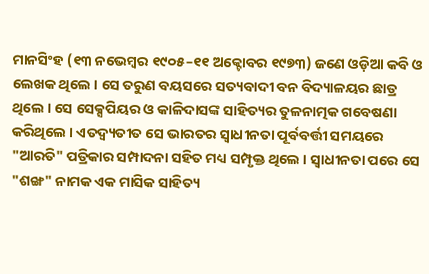ମାନସିଂହ (୧୩ ନଭେମ୍ବର ୧୯୦୫–୧୧ ଅକ୍ଟୋବର ୧୯୭୩) ଜଣେ ଓଡ଼ିଆ କବି ଓ ଲେଖକ ଥିଲେ । ସେ ତରୁଣ ବୟସରେ ସତ୍ୟବାଦୀ ବନ ବିଦ୍ୟାଳୟର ଛାତ୍ର ଥିଲେ । ସେ ସେକ୍ସପିୟର ଓ କାଳିଦାସଙ୍କ ସାହିତ୍ୟର ତୁଳନାତ୍ମକ ଗବେଷଣା କରିଥିଲେ । ଏତଦ୍ବ୍ୟତୀତ ସେ ଭାରତର ସ୍ୱାଧୀନତା ପୂର୍ବବର୍ତ୍ତୀ ସମୟରେ "ଆରତି" ପତ୍ରିକାର ସମ୍ପାଦନା ସହିତ ମଧ୍ୟ ସମ୍ପୃକ୍ତ ଥିଲେ । ସ୍ୱାଧୀନତା ପରେ ସେ "ଶଙ୍ଖ" ନାମକ ଏକ ମାସିକ ସାହିତ୍ୟ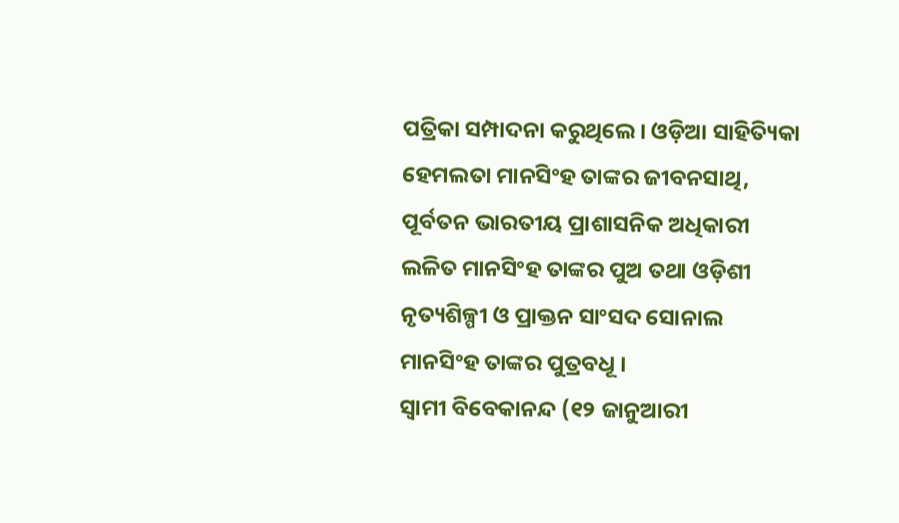ପତ୍ରିକା ସମ୍ପାଦନା କରୁଥିଲେ । ଓଡ଼ିଆ ସାହିତ୍ୟିକା ହେମଲତା ମାନସିଂହ ତାଙ୍କର ଜୀବନସାଥି, ପୂର୍ବତନ ଭାରତୀୟ ପ୍ରାଶାସନିକ ଅଧିକାରୀ ଲଳିତ ମାନସିଂହ ତାଙ୍କର ପୁଅ ତଥା ଓଡ଼ିଶୀ ନୃତ୍ୟଶିଳ୍ପୀ ଓ ପ୍ରାକ୍ତନ ସାଂସଦ ସୋନାଲ ମାନସିଂହ ତାଙ୍କର ପୁତ୍ରବଧୂ ।
ସ୍ୱାମୀ ବିବେକାନନ୍ଦ (୧୨ ଜାନୁଆରୀ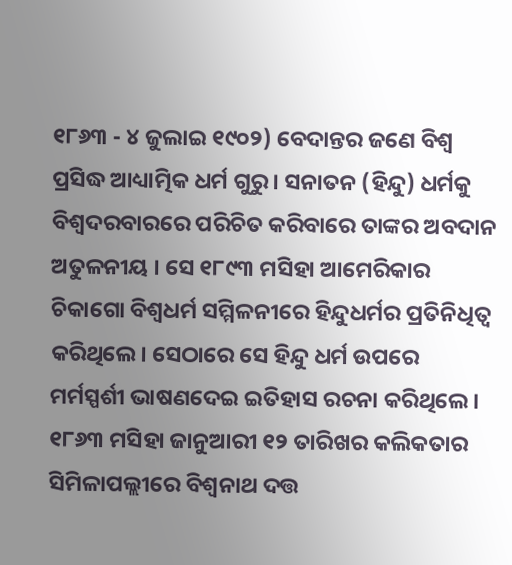୧୮୬୩ - ୪ ଜୁଲାଇ ୧୯୦୨) ବେଦାନ୍ତର ଜଣେ ବିଶ୍ୱ ପ୍ରସିଦ୍ଧ ଆଧ୍ୟାତ୍ମିକ ଧର୍ମ ଗୁରୁ । ସନାତନ (ହିନ୍ଦୁ) ଧର୍ମକୁ ବିଶ୍ୱଦରବାରରେ ପରିଚିତ କରିବାରେ ତାଙ୍କର ଅବଦାନ ଅତୁଳନୀୟ । ସେ ୧୮୯୩ ମସିହା ଆମେରିକାର ଚିକାଗୋ ବିଶ୍ୱଧର୍ମ ସମ୍ମିଳନୀରେ ହିନ୍ଦୁଧର୍ମର ପ୍ରତିନିଧିତ୍ୱ କରିଥିଲେ। ସେଠାରେ ସେ ହିନ୍ଦୁ ଧର୍ମ ଉପରେ ମର୍ମସ୍ପର୍ଶୀ ଭାଷଣଦେଇ ଇତିହାସ ରଚନା କରିଥିଲେ । ୧୮୬୩ ମସିହା ଜାନୁଆରୀ ୧୨ ତାରିଖର କଲିକତାର ସିମିଳାପଲ୍ଲୀରେ ବିଶ୍ୱନାଥ ଦତ୍ତ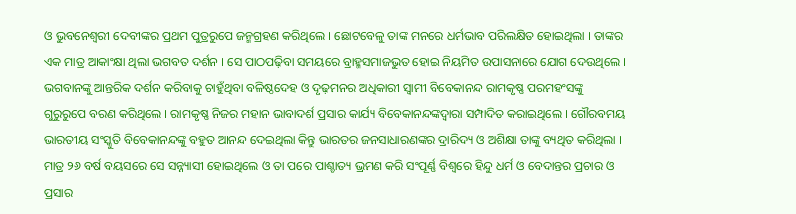ଓ ଭୁବନେଶ୍ୱରୀ ଦେବୀଙ୍କର ପ୍ରଥମ ପୁତ୍ରରୁପେ ଜନ୍ମଗ୍ରହଣ କରିଥିଲେ । ଛୋଟବେଳୁ ତାଙ୍କ ମନରେ ଧର୍ମଭାବ ପରିଲକ୍ଷିତ ହୋଇଥିଲା । ତାଙ୍କର ଏକ ମାତ୍ର ଆକାଂକ୍ଷା ଥିଲା ଭଗବତ ଦର୍ଶନ । ସେ ପାଠପଢ଼ିବା ସମୟରେ ବ୍ରାହ୍ମସମାଜଭୁତ ହୋଇ ନିୟମିତ ଉପାସନାରେ ଯୋଗ ଦେଉଥିଲେ । ଭଗବାନଙ୍କୁ ଆନ୍ତରିକ ଦର୍ଶନ କରିବାକୁ ଚାହୁଁଥିବା ବଳିଷ୍ଠଦେହ ଓ ଦୃଢ଼ମନର ଅଧିକାରୀ ସ୍ୱାମୀ ବିବେକାନନ୍ଦ ରାମକୃଷ୍ଣ ପରମହଂସଙ୍କୁ ଗୁରୁରୁପେ ବରଣ କରିଥିଲେ । ରାମକୃଷ୍ଣ ନିଜର ମହାନ ଭାବାଦର୍ଶ ପ୍ରସାର କାର୍ଯ୍ୟ ବିବେକାନନ୍ଦଙ୍କଦ୍ୱାରା ସମ୍ପାଦିତ କରାଇଥିଲେ । ଗୌରବମୟ ଭାରତୀୟ ସଂସ୍କୁତି ବିବେକାନନ୍ଦଙ୍କୁ ବହୁତ ଆନନ୍ଦ ଦେଇଥିଲା କିନ୍ତୁ ଭାରତର ଜନସାଧାରଣଙ୍କର ଦ୍ରାରିଦ୍ୟ ଓ ଅଶିକ୍ଷା ତାଙ୍କୁ ବ୍ୟଥିତ କରିଥିଲା । ମାତ୍ର ୨୬ ବର୍ଷ ବୟସରେ ସେ ସନ୍ନ୍ୟାସୀ ହୋଇଥିଲେ ଓ ତା ପରେ ପାଶ୍ଚାତ୍ୟ ଭ୍ରମଣ କରି ସଂପୂର୍ଣ୍ଣ ବିଶ୍ୱରେ ହିନ୍ଦୁ ଧର୍ମ ଓ ବେଦାନ୍ତର ପ୍ରଚାର ଓ ପ୍ରସାର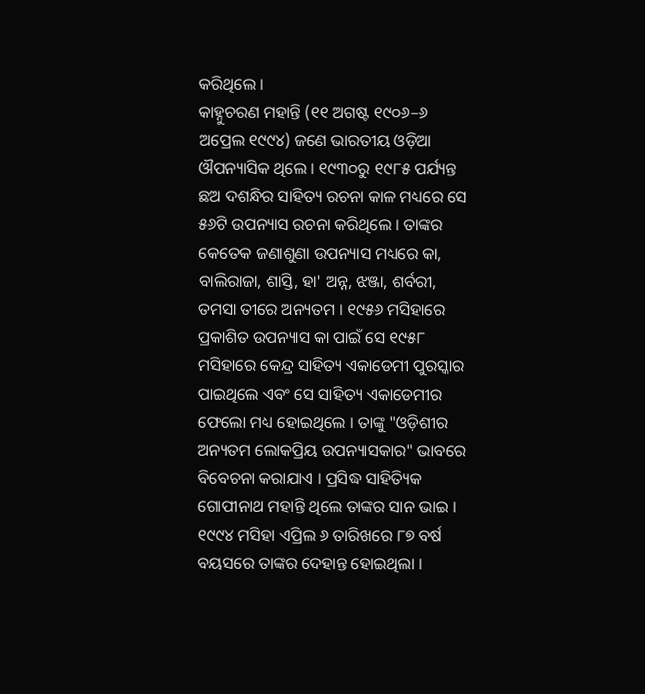କରିଥିଲେ ।
କାହ୍ନୁଚରଣ ମହାନ୍ତି (୧୧ ଅଗଷ୍ଟ ୧୯୦୬–୬ ଅପ୍ରେଲ ୧୯୯୪) ଜଣେ ଭାରତୀୟ ଓଡ଼ିଆ ଔପନ୍ୟାସିକ ଥିଲେ । ୧୯୩୦ରୁ ୧୯୮୫ ପର୍ଯ୍ୟନ୍ତ ଛଅ ଦଶନ୍ଧିର ସାହିତ୍ୟ ରଚନା କାଳ ମଧ୍ୟରେ ସେ ୫୬ଟି ଉପନ୍ୟାସ ରଚନା କରିଥିଲେ । ତାଙ୍କର କେତେକ ଜଣାଶୁଣା ଉପନ୍ୟାସ ମଧ୍ୟରେ କା, ବାଲିରାଜା, ଶାସ୍ତି, ହା' ଅନ୍ନ, ଝଞ୍ଜା, ଶର୍ବରୀ, ତମସା ତୀରେ ଅନ୍ୟତମ । ୧୯୫୬ ମସିହାରେ ପ୍ରକାଶିତ ଉପନ୍ୟାସ କା ପାଇଁ ସେ ୧୯୫୮ ମସିହାରେ କେନ୍ଦ୍ର ସାହିତ୍ୟ ଏକାଡେମୀ ପୁରସ୍କାର ପାଇଥିଲେ ଏବଂ ସେ ସାହିତ୍ୟ ଏକାଡେମୀର ଫେଲୋ ମଧ୍ୟ ହୋଇଥିଲେ । ତାଙ୍କୁ "ଓଡ଼ିଶୀର ଅନ୍ୟତମ ଲୋକପ୍ରିୟ ଉପନ୍ୟାସକାର" ଭାବରେ ବିବେଚନା କରାଯାଏ । ପ୍ରସିଦ୍ଧ ସାହିତ୍ୟିକ ଗୋପୀନାଥ ମହାନ୍ତି ଥିଲେ ତାଙ୍କର ସାନ ଭାଇ । ୧୯୯୪ ମସିହା ଏପ୍ରିଲ ୬ ତାରିଖରେ ୮୭ ବର୍ଷ ବୟସରେ ତାଙ୍କର ଦେହାନ୍ତ ହୋଇଥିଲା ।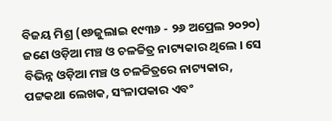ବିଜୟ ମିଶ୍ର (୧୬ଜୁଲାଇ ୧୯୩୬ - ୨୬ ଅପ୍ରେଲ ୨୦୨୦) ଜଣେ ଓଡ଼ିଆ ମଞ୍ଚ ଓ ଚଳଚ୍ଚିତ୍ର ନାଟ୍ୟକାର ଥିଲେ । ସେ ବିଭିନ୍ନ ଓଡ଼ିଆ ମଞ୍ଚ ଓ ଚଳଚ୍ଚିତ୍ରରେ ନାଟ୍ୟକାର, ପଟ୍ଟକଥା ଲେଖକ, ସଂଳାପକାର ଏବଂ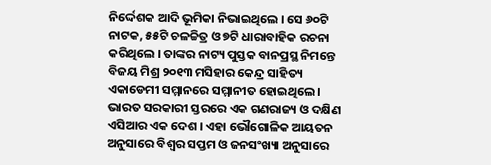ନିର୍ଦ୍ଦେଶକ ଆଦି ଭୂମିକା ନିଭାଇଥିଲେ । ସେ ୬୦ଟି ନାଟକ, ୫୫ଟି ଚଳଚ୍ଚିତ୍ର ଓ ୭ଟି ଧାରାବାହିକ ରଚନା କରିଥିଲେ । ତାଙ୍କର ନାଟ୍ୟ ପୁସ୍ତକ ବାନପ୍ରସ୍ଥ ନିମନ୍ତେ ବିଜୟ ମିଶ୍ର ୨୦୧୩ ମସିହାର କେନ୍ଦ୍ର ସାହିତ୍ୟ ଏକାଡେମୀ ସମ୍ମାନରେ ସମ୍ମାନୀତ ହୋଇଥିଲେ ।
ଭାରତ ସରକାରୀ ସ୍ତରରେ ଏକ ଗଣରାଜ୍ୟ ଓ ଦକ୍ଷିଣ ଏସିଆର ଏକ ଦେଶ । ଏହା ଭୌଗୋଳିକ ଆୟତନ ଅନୁସାରେ ବିଶ୍ୱର ସପ୍ତମ ଓ ଜନସଂଖ୍ୟା ଅନୁସାରେ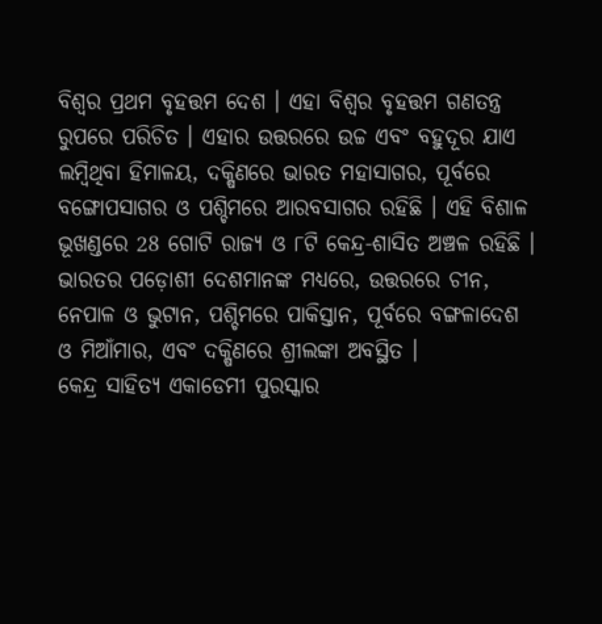ବିଶ୍ୱର ପ୍ରଥମ ବୃହତ୍ତମ ଦେଶ । ଏହା ବିଶ୍ୱର ବୃହତ୍ତମ ଗଣତନ୍ତ୍ର ରୁପରେ ପରିଚିତ । ଏହାର ଉତ୍ତରରେ ଉଚ୍ଚ ଏବଂ ବହୁଦୂର ଯାଏ ଲମ୍ବିଥିବା ହିମାଳୟ, ଦକ୍ଷିଣରେ ଭାରତ ମହାସାଗର, ପୂର୍ବରେ ବଙ୍ଗୋପସାଗର ଓ ପଶ୍ଚିମରେ ଆରବସାଗର ରହିଛି । ଏହି ବିଶାଳ ଭୂଖଣ୍ଡରେ 28 ଗୋଟି ରାଜ୍ୟ ଓ ୮ଟି କେନ୍ଦ୍ର-ଶାସିତ ଅଞ୍ଚଳ ରହିଛି । ଭାରତର ପଡ଼ୋଶୀ ଦେଶମାନଙ୍କ ମଧ୍ୟରେ, ଉତ୍ତରରେ ଚୀନ, ନେପାଳ ଓ ଭୁଟାନ, ପଶ୍ଚିମରେ ପାକିସ୍ତାନ, ପୂର୍ବରେ ବଙ୍ଗଳାଦେଶ ଓ ମିଆଁମାର, ଏବଂ ଦକ୍ଷିଣରେ ଶ୍ରୀଲଙ୍କା ଅବସ୍ଥିତ ।
କେନ୍ଦ୍ର ସାହିତ୍ୟ ଏକାଡେମୀ ପୁରସ୍କାର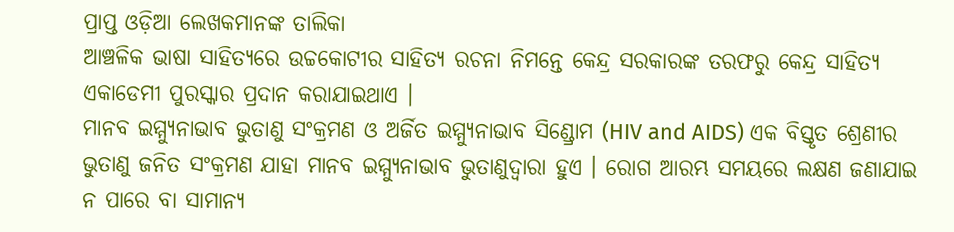ପ୍ରାପ୍ତ ଓଡ଼ିଆ ଲେଖକମାନଙ୍କ ତାଲିକା
ଆଞ୍ଚଳିକ ଭାଷା ସାହିତ୍ୟରେ ଉଚ୍ଚକୋଟୀର ସାହିତ୍ୟ ରଚନା ନିମନ୍ତେ କେନ୍ଦ୍ର ସରକାରଙ୍କ ତରଫରୁ କେନ୍ଦ୍ର ସାହିତ୍ୟ ଏକାଡେମୀ ପୁରସ୍କାର ପ୍ରଦାନ କରାଯାଇଥାଏ ।
ମାନବ ଇମ୍ମ୍ୟୁନାଭାବ ଭୁତାଣୁ ସଂକ୍ରମଣ ଓ ଅର୍ଜିତ ଇମ୍ମ୍ୟୁନାଭାବ ସିଣ୍ଡ୍ରୋମ (HIV and AIDS) ଏକ ବିସ୍ତୃତ ଶ୍ରେଣୀର ଭୁତାଣୁ ଜନିତ ସଂକ୍ରମଣ ଯାହା ମାନବ ଇମ୍ମ୍ୟୁନାଭାବ ଭୁତାଣୁଦ୍ୱାରା ହୁଏ । ରୋଗ ଆରମ୍ଭ ସମୟରେ ଲକ୍ଷଣ ଜଣାଯାଇ ନ ପାରେ ବା ସାମାନ୍ୟ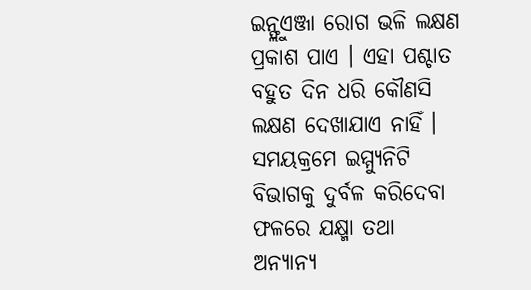ଇନ୍ଫ୍ଲୁଏଞ୍ଜା ରୋଗ ଭଳି ଲକ୍ଷଣ ପ୍ରକାଶ ପାଏ । ଏହା ପଶ୍ଚାତ ବହୁତ ଦିନ ଧରି କୌଣସି ଲକ୍ଷଣ ଦେଖାଯାଏ ନାହିଁ । ସମୟକ୍ରମେ ଇମ୍ମ୍ୟୁନିଟି ବିଭାଗକୁ ଦୁର୍ବଳ କରିଦେବା ଫଳରେ ଯକ୍ଷ୍ମା ତଥା ଅନ୍ୟାନ୍ୟ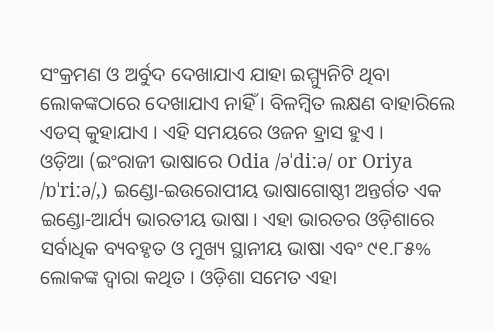ସଂକ୍ରମଣ ଓ ଅର୍ବୁଦ ଦେଖାଯାଏ ଯାହା ଇମ୍ମ୍ୟୁନିଟି ଥିବା ଲୋକଙ୍କଠାରେ ଦେଖାଯାଏ ନାହିଁ । ବିଳମ୍ବିତ ଲକ୍ଷଣ ବାହାରିଲେ ଏଡସ୍ କୁହାଯାଏ । ଏହି ସମୟରେ ଓଜନ ହ୍ରାସ ହୁଏ ।
ଓଡ଼ିଆ (ଇଂରାଜୀ ଭାଷାରେ Odia /əˈdiːə/ or Oriya /ɒˈriːə/,) ଇଣ୍ଡୋ-ଇଉରୋପୀୟ ଭାଷାଗୋଷ୍ଠୀ ଅନ୍ତର୍ଗତ ଏକ ଇଣ୍ଡୋ-ଆର୍ଯ୍ୟ ଭାରତୀୟ ଭାଷା । ଏହା ଭାରତର ଓଡ଼ିଶାରେ ସର୍ବାଧିକ ବ୍ୟବହୃତ ଓ ମୁଖ୍ୟ ସ୍ଥାନୀୟ ଭାଷା ଏବଂ ୯୧.୮୫% ଲୋକଙ୍କ ଦ୍ୱାରା କଥିତ । ଓଡ଼ିଶା ସମେତ ଏହା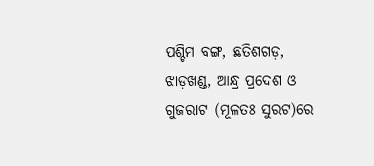ପଶ୍ଚିମ ବଙ୍ଗ, ଛତିଶଗଡ଼, ଝାଡ଼ଖଣ୍ଡ, ଆନ୍ଧ୍ର ପ୍ରଦେଶ ଓ ଗୁଜରାଟ (ମୂଳତଃ ସୁରଟ)ରେ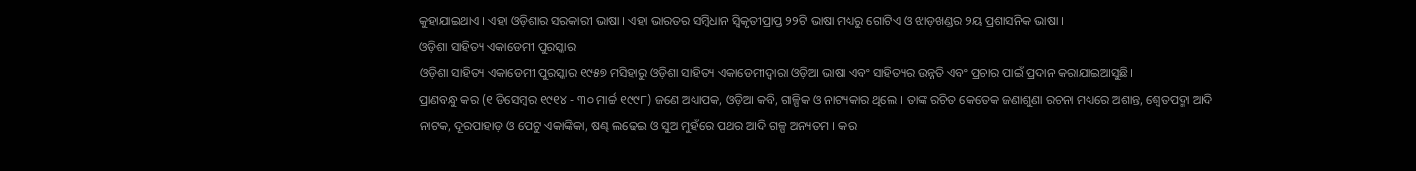କୁହାଯାଇଥାଏ । ଏହା ଓଡ଼ିଶାର ସରକାରୀ ଭାଷା । ଏହା ଭାରତର ସମ୍ବିଧାନ ସ୍ୱିକୃତୀପ୍ରାପ୍ତ ୨୨ଟି ଭାଷା ମଧ୍ୟରୁ ଗୋଟିଏ ଓ ଝାଡ଼ଖଣ୍ଡର ୨ୟ ପ୍ରଶାସନିକ ଭାଷା ।
ଓଡ଼ିଶା ସାହିତ୍ୟ ଏକାଡେମୀ ପୁରସ୍କାର
ଓଡ଼ିଶା ସାହିତ୍ୟ ଏକାଡେମୀ ପୁରସ୍କାର ୧୯୫୭ ମସିହାରୁ ଓଡ଼ିଶା ସାହିତ୍ୟ ଏକାଡେମୀଦ୍ୱାରା ଓଡ଼ିଆ ଭାଷା ଏବଂ ସାହିତ୍ୟର ଉନ୍ନତି ଏବଂ ପ୍ରଚାର ପାଇଁ ପ୍ରଦାନ କରାଯାଇଆସୁଛି।
ପ୍ରାଣବନ୍ଧୁ କର (୧ ଡିସେମ୍ବର ୧୯୧୪ - ୩୦ ମାର୍ଚ୍ଚ ୧୯୯୮) ଜଣେ ଅଧ୍ୟାପକ, ଓଡ଼ିଆ କବି, ଗାଳ୍ପିକ ଓ ନାଟ୍ୟକାର ଥିଲେ । ତାଙ୍କ ରଚିତ କେତେକ ଜଣାଶୁଣା ରଚନା ମଧ୍ୟରେ ଅଶାନ୍ତ, ଶ୍ୱେତପଦ୍ମା ଆଦି ନାଟକ, ଦୂରପାହାଡ଼ ଓ ପେଟୁ ଏକାଙ୍କିକା, ଷଣ୍ଢ ଲଢେଇ ଓ ସୁଅ ମୁହଁରେ ପଥର ଆଦି ଗଳ୍ପ ଅନ୍ୟତମ । କର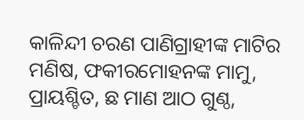କାଳିନ୍ଦୀ ଚରଣ ପାଣିଗ୍ରାହୀଙ୍କ ମାଟିର ମଣିଷ, ଫକୀରମୋହନଙ୍କ ମାମୁ, ପ୍ରାୟଶ୍ଚିତ, ଛ ମାଣ ଆଠ ଗୁଣ୍ଠ,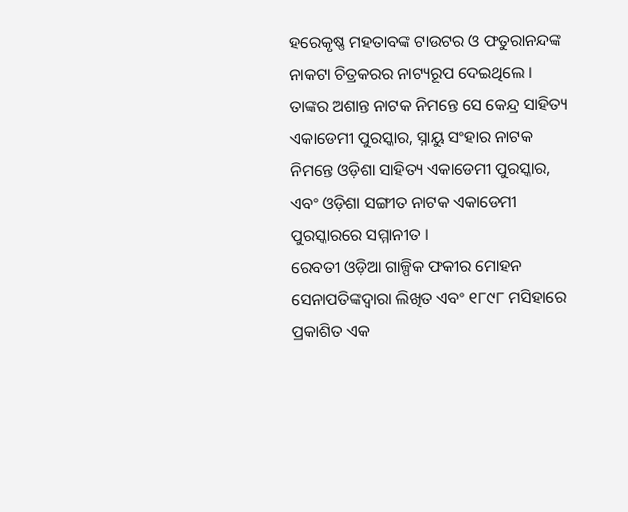ହରେକୃଷ୍ଣ ମହତାବଙ୍କ ଟାଉଟର ଓ ଫତୁରାନନ୍ଦଙ୍କ ନାକଟା ଚିତ୍ରକରର ନାଟ୍ୟରୂପ ଦେଇଥିଲେ । ତାଙ୍କର ଅଶାନ୍ତ ନାଟକ ନିମନ୍ତେ ସେ କେନ୍ଦ୍ର ସାହିତ୍ୟ ଏକାଡେମୀ ପୁରସ୍କାର, ସ୍ନାୟୁ ସଂହାର ନାଟକ ନିମନ୍ତେ ଓଡ଼ିଶା ସାହିତ୍ୟ ଏକାଡେମୀ ପୁରସ୍କାର, ଏବଂ ଓଡ଼ିଶା ସଙ୍ଗୀତ ନାଟକ ଏକାଡେମୀ ପୁରସ୍କାରରେ ସମ୍ମାନୀତ ।
ରେବତୀ ଓଡ଼ିଆ ଗାଳ୍ପିକ ଫକୀର ମୋହନ ସେନାପତିଙ୍କଦ୍ୱାରା ଲିଖିତ ଏବଂ ୧୮୯୮ ମସିହାରେ ପ୍ରକାଶିତ ଏକ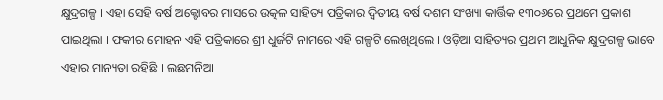କ୍ଷୁଦ୍ରଗଳ୍ପ । ଏହା ସେହି ବର୍ଷ ଅକ୍ଟୋବର ମାସରେ ଉତ୍କଳ ସାହିତ୍ୟ ପତ୍ରିକାର ଦ୍ୱିତୀୟ ବର୍ଷ ଦଶମ ସଂଖ୍ୟା କାର୍ତ୍ତିକ ୧୩୦୬ରେ ପ୍ରଥମେ ପ୍ରକାଶ ପାଇଥିଲା । ଫକୀର ମୋହନ ଏହି ପତ୍ରିକାରେ ଶ୍ରୀ ଧୁର୍ଜଟି ନାମରେ ଏହି ଗଳ୍ପଟି ଲେଖିଥିଲେ । ଓଡ଼ିଆ ସାହିତ୍ୟର ପ୍ରଥମ ଆଧୁନିକ କ୍ଷୁଦ୍ରଗଳ୍ପ ଭାବେ ଏହାର ମାନ୍ୟତା ରହିଛି । ଲଛମନିଆ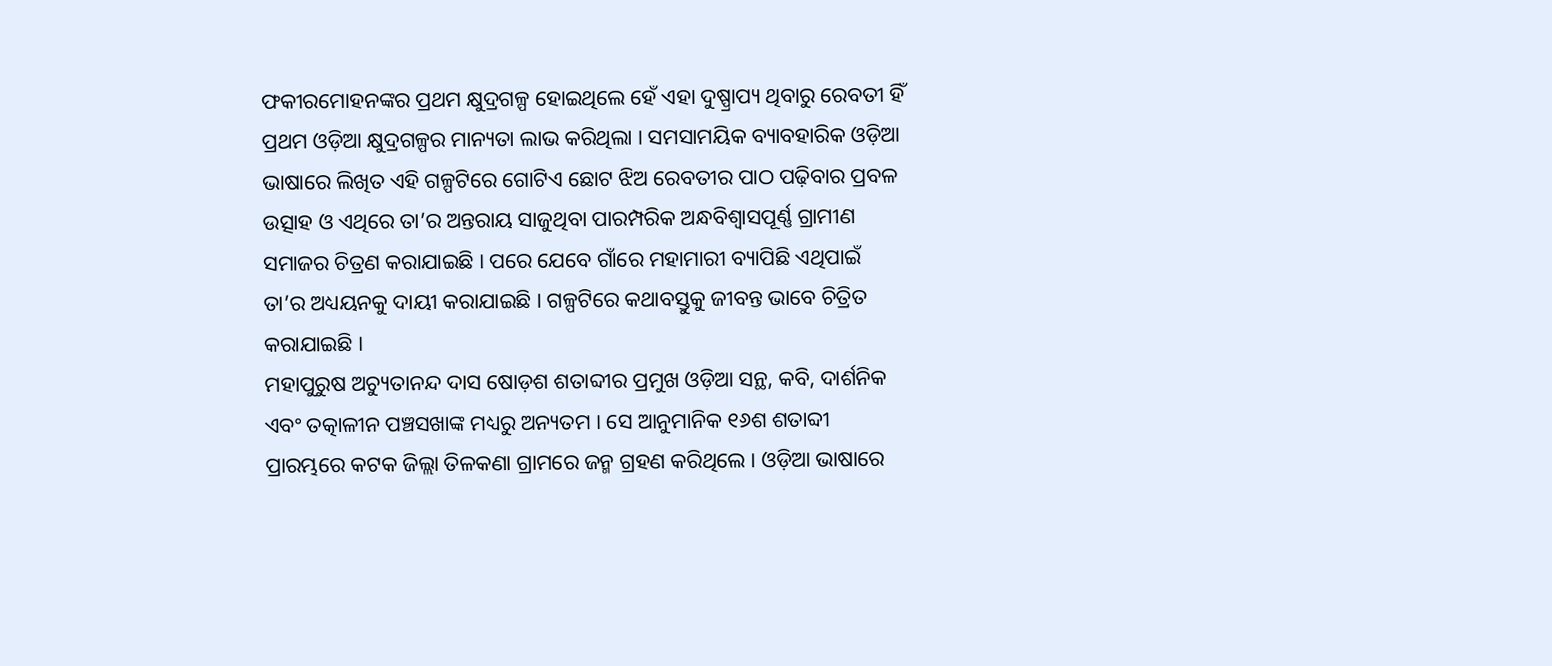ଫକୀରମୋହନଙ୍କର ପ୍ରଥମ କ୍ଷୁଦ୍ରଗଳ୍ପ ହୋଇଥିଲେ ହେଁ ଏହା ଦୁଷ୍ପ୍ରାପ୍ୟ ଥିବାରୁ ରେବତୀ ହିଁ ପ୍ରଥମ ଓଡ଼ିଆ କ୍ଷୁଦ୍ରଗଳ୍ପର ମାନ୍ୟତା ଲାଭ କରିଥିଲା । ସମସାମୟିକ ବ୍ୟାବହାରିକ ଓଡ଼ିଆ ଭାଷାରେ ଲିଖିତ ଏହି ଗଳ୍ପଟିରେ ଗୋଟିଏ ଛୋଟ ଝିଅ ରେବତୀର ପାଠ ପଢ଼ିବାର ପ୍ରବଳ ଉତ୍ସାହ ଓ ଏଥିରେ ତା’ର ଅନ୍ତରାୟ ସାଜୁଥିବା ପାରମ୍ପରିକ ଅନ୍ଧବିଶ୍ୱାସପୂର୍ଣ୍ଣ ଗ୍ରାମୀଣ ସମାଜର ଚିତ୍ରଣ କରାଯାଇଛି । ପରେ ଯେବେ ଗାଁରେ ମହାମାରୀ ବ୍ୟାପିଛି ଏଥିପାଇଁ ତା’ର ଅଧ୍ୟୟନକୁ ଦାୟୀ କରାଯାଇଛି । ଗଳ୍ପଟିରେ କଥାବସ୍ତୁକୁ ଜୀବନ୍ତ ଭାବେ ଚିତ୍ରିତ କରାଯାଇଛି ।
ମହାପୁରୁଷ ଅଚ୍ୟୁତାନନ୍ଦ ଦାସ ଷୋଡ଼ଶ ଶତାବ୍ଦୀର ପ୍ରମୁଖ ଓଡ଼ିଆ ସନ୍ଥ, କବି, ଦାର୍ଶନିକ ଏବଂ ତତ୍କାଳୀନ ପଞ୍ଚସଖାଙ୍କ ମଧ୍ୟରୁ ଅନ୍ୟତମ । ସେ ଆନୁମାନିକ ୧୬ଶ ଶତାବ୍ଦୀ ପ୍ରାରମ୍ଭରେ କଟକ ଜିଲ୍ଲା ତିଳକଣା ଗ୍ରାମରେ ଜନ୍ମ ଗ୍ରହଣ କରିଥିଲେ । ଓଡ଼ିଆ ଭାଷାରେ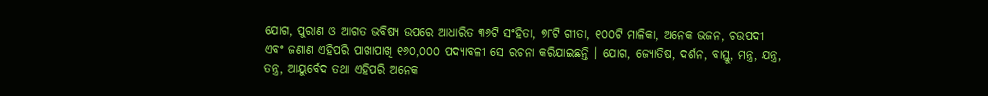ଯୋଗ, ପୁରାଣ ଓ ଆଗତ ଭବିଷ୍ୟ ଉପରେ ଆଧାରିତ ୩୬ଟି ସଂହିତା, ୭୮ଟି ଗୀତା, ୧୦୦ଟି ମାଳିକା, ଅନେକ ଭଜନ, ଚଉପଦୀ ଏବଂ ଜଣାଣ ଏହିପରି ପାଖାପାଖି ୧୬୦,୦୦୦ ପଦ୍ୟାବଳୀ ସେ ରଚନା କରିଯାଇଛନ୍ତି । ଯୋଗ, ଜ୍ୟୋତିଷ, ଦର୍ଶନ, ବାସ୍ତୁ, ମନ୍ତ୍ର, ଯନ୍ତ୍ର, ତନ୍ତ୍ର, ଆୟୁର୍ବେଦ ତଥା ଏହିପରି ଅନେକ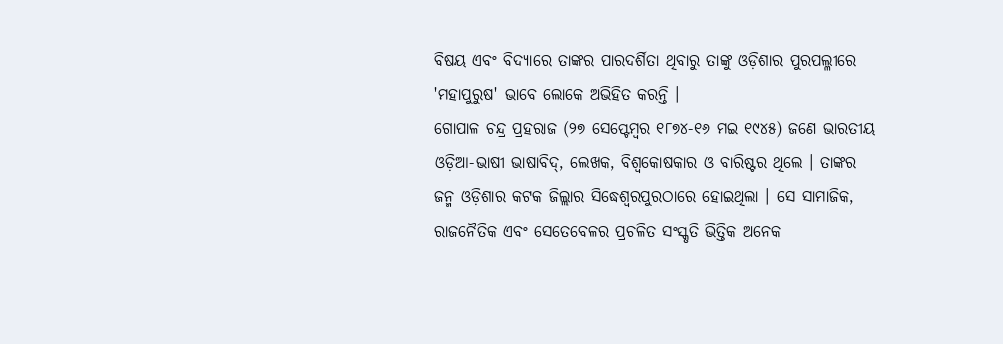ବିଷୟ ଏବଂ ବିଦ୍ୟାରେ ତାଙ୍କର ପାରଦର୍ଶିତା ଥିବାରୁ ତାଙ୍କୁ ଓଡ଼ିଶାର ପୁରପଲ୍ଳୀରେ 'ମହାପୁରୁଷ' ଭାବେ ଲୋକେ ଅଭିହିତ କରନ୍ତି ।
ଗୋପାଳ ଚନ୍ଦ୍ର ପ୍ରହରାଜ (୨୭ ସେପ୍ଟେମ୍ବର ୧୮୭୪-୧୬ ମଇ ୧୯୪୫) ଜଣେ ଭାରତୀୟ ଓଡ଼ିଆ-ଭାଷୀ ଭାଷାବିଦ୍, ଲେଖକ, ବିଶ୍ୱକୋଷକାର ଓ ବାରିଷ୍ଟର ଥିଲେ । ତାଙ୍କର ଜନ୍ମ ଓଡ଼ିଶାର କଟକ ଜିଲ୍ଲାର ସିଦ୍ଧେଶ୍ୱରପୁରଠାରେ ହୋଇଥିଲା । ସେ ସାମାଜିକ, ରାଜନୈତିକ ଏବଂ ସେତେବେଳର ପ୍ରଚଳିତ ସଂସ୍କୃତି ଭିତ୍ତିକ ଅନେକ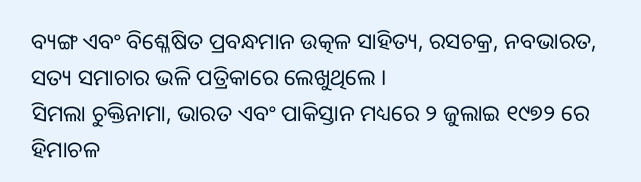ବ୍ୟଙ୍ଗ ଏବଂ ବିଶ୍ଳେଷିତ ପ୍ରବନ୍ଧମାନ ଉତ୍କଳ ସାହିତ୍ୟ, ରସଚକ୍ର, ନବଭାରତ, ସତ୍ୟ ସମାଚାର ଭଳି ପତ୍ରିକାରେ ଲେଖୁଥିଲେ ।
ସିମଲା ଚୁକ୍ତିନାମା, ଭାରତ ଏବଂ ପାକିସ୍ତାନ ମଧ୍ୟରେ ୨ ଜୁଲାଇ ୧୯୭୨ ରେ ହିମାଚଳ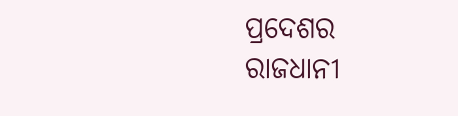ପ୍ରଦେଶର ରାଜଧାନୀ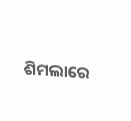ଶିମଲାରେ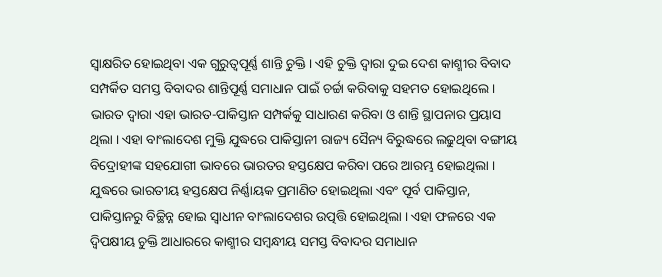ସ୍ୱାକ୍ଷରିତ ହୋଇଥିବା ଏକ ଗୁରୁତ୍ୱପୂର୍ଣ୍ଣ ଶାନ୍ତି ଚୁକ୍ତି । ଏହି ଚୁକ୍ତି ଦ୍ୱାରା ଦୁଇ ଦେଶ କାଶ୍ମୀର ବିବାଦ ସମ୍ପର୍କିତ ସମସ୍ତ ବିବାଦର ଶାନ୍ତିପୂର୍ଣ୍ଣ ସମାଧାନ ପାଇଁ ଚର୍ଚ୍ଚା କରିବାକୁ ସହମତ ହୋଇଥିଲେ । ଭାରତ ଦ୍ଵାରା ଏହା ଭାରତ-ପାକିସ୍ତାନ ସମ୍ପର୍କକୁ ସାଧାରଣ କରିବା ଓ ଶାନ୍ତି ସ୍ଥାପନାର ପ୍ରୟାସ ଥିଲା । ଏହା ବାଂଲାଦେଶ ମୁକ୍ତି ଯୁଦ୍ଧରେ ପାକିସ୍ତାନୀ ରାଜ୍ୟ ସୈନ୍ୟ ବିରୁଦ୍ଧରେ ଲଢୁଥିବା ବଙ୍ଗୀୟ ବିଦ୍ରୋହୀଙ୍କ ସହଯୋଗୀ ଭାବରେ ଭାରତର ହସ୍ତକ୍ଷେପ କରିବା ପରେ ଆରମ୍ଭ ହୋଇଥିଲା । ଯୁଦ୍ଧରେ ଭାରତୀୟ ହସ୍ତକ୍ଷେପ ନିର୍ଣ୍ଣାୟକ ପ୍ରମାଣିତ ହୋଇଥିଲା ଏବଂ ପୂର୍ବ ପାକିସ୍ତାନ, ପାକିସ୍ତାନରୁ ବିଚ୍ଛିନ୍ନ ହୋଇ ସ୍ଵାଧୀନ ବାଂଲାଦେଶର ଉତ୍ପତ୍ତି ହୋଇଥିଲା । ଏହା ଫଳରେ ଏକ ଦ୍ୱିପକ୍ଷୀୟ ଚୁକ୍ତି ଆଧାରରେ କାଶ୍ମୀର ସମ୍ବନ୍ଧୀୟ ସମସ୍ତ ବିବାଦର ସମାଧାନ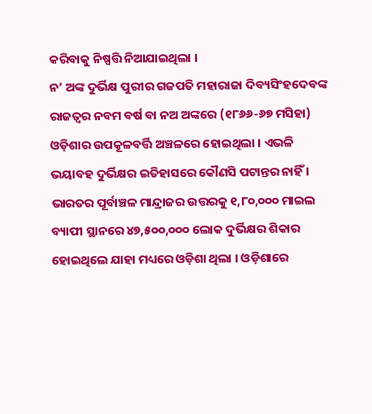କରିବାକୁ ନିଷ୍ପତ୍ତି ନିଆଯାଇଥିଲା ।
ନ’ ଅଙ୍କ ଦୁର୍ଭିକ୍ଷ ପୁରୀର ଗଜପତି ମହାରାଜା ଦିବ୍ୟସିଂହଦେବଙ୍କ ରାଜତ୍ୱର ନବମ ବର୍ଷ ବା ନଅ ଅଙ୍କରେ (୧୮୬୬-୬୭ ମସିହା) ଓଡ଼ିଶାର ଉପକୂଳବର୍ତ୍ତି ଅଞ୍ଚଳରେ ହୋଇଥିଲା । ଏଭଳି ଭୟାବହ ଦୁର୍ଭିକ୍ଷର ଇତିହାସରେ କୌଣସି ପଟାନ୍ତର ନାହିଁ । ଭାରତର ପୂର୍ବାଞ୍ଚଳ ମାନ୍ଦ୍ରାଜର ଉତ୍ତରକୁ ୧,୮୦,୦୦୦ ମାଇଲ ବ୍ୟାପୀ ସ୍ଥାନରେ ୪୭,୫୦୦,୦୦୦ ଲୋକ ଦୁର୍ଭିକ୍ଷର ଶିକାର ହୋଇଥିଲେ ଯାହା ମଧ୍ୟରେ ଓଡ଼ିଶା ଥିଲା । ଓଡ଼ିଶାରେ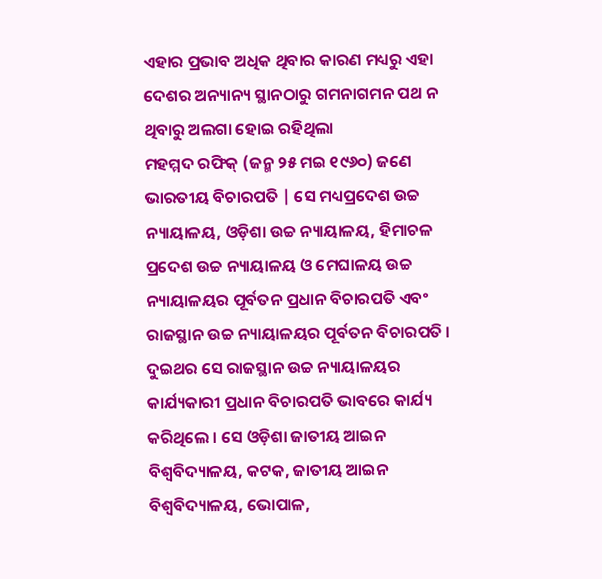ଏହାର ପ୍ରଭାବ ଅଧିକ ଥିବାର କାରଣ ମଧ୍ୟରୁ ଏହା ଦେଶର ଅନ୍ୟାନ୍ୟ ସ୍ଥାନଠାରୁ ଗମନାଗମନ ପଥ ନ ଥିବାରୁ ଅଲଗା ହୋଇ ରହିଥିଲା
ମହମ୍ମଦ ରଫିକ୍ (ଜନ୍ମ ୨୫ ମଇ ୧୯୬୦) ଜଣେ ଭାରତୀୟ ବିଚାରପତି | ସେ ମଧ୍ୟପ୍ରଦେଶ ଉଚ୍ଚ ନ୍ୟାୟାଳୟ, ଓଡ଼ିଶା ଉଚ୍ଚ ନ୍ୟାୟାଳୟ, ହିମାଚଳ ପ୍ରଦେଶ ଉଚ୍ଚ ନ୍ୟାୟାଳୟ ଓ ମେଘାଳୟ ଉଚ୍ଚ ନ୍ୟାୟାଳୟର ପୂର୍ବତନ ପ୍ରଧାନ ବିଚାରପତି ଏବଂ ରାଜସ୍ଥାନ ଉଚ୍ଚ ନ୍ୟାୟାଳୟର ପୂର୍ବତନ ବିଚାରପତି । ଦୁଇଥର ସେ ରାଜସ୍ଥାନ ଉଚ୍ଚ ନ୍ୟାୟାଳୟର କାର୍ଯ୍ୟକାରୀ ପ୍ରଧାନ ବିଚାରପତି ଭାବରେ କାର୍ଯ୍ୟ କରିଥିଲେ । ସେ ଓଡ଼ିଶା ଜାତୀୟ ଆଇନ ବିଶ୍ୱବିଦ୍ୟାଳୟ, କଟକ, ଜାତୀୟ ଆଇନ ବିଶ୍ୱବିଦ୍ୟାଳୟ, ଭୋପାଳ,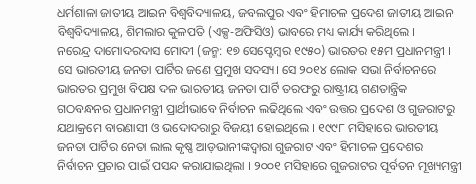ଧର୍ମଶାଳା ଜାତୀୟ ଆଇନ ବିଶ୍ୱବିଦ୍ୟାଳୟ, ଜବଲପୁର ଏବଂ ହିମାଚଳ ପ୍ରଦେଶ ଜାତୀୟ ଆଇନ ବିଶ୍ୱବିଦ୍ୟାଳୟ, ଶିମଲାର କୁଳପତି (ଏକ୍ସ-ଅଫିସିଓ) ଭାବରେ ମଧ୍ୟ କାର୍ଯ୍ୟ କରିଥିଲେ ।
ନରେନ୍ଦ୍ର ଦାମୋଦରଦାସ ମୋଦୀ (ଜନ୍ମ: ୧୭ ସେପ୍ଟେମ୍ବର ୧୯୫୦) ଭାରତର ୧୫ମ ପ୍ରଧାନମନ୍ତ୍ରୀ । ସେ ଭାରତୀୟ ଜନତା ପାର୍ଟିର ଜଣେ ପ୍ରମୁଖ ସଦସ୍ୟ। ସେ ୨୦୧୪ ଲୋକ ସଭା ନିର୍ବାଚନରେ ଭାରତର ପ୍ରମୁଖ ବିପକ୍ଷ ଦଳ ଭାରତୀୟ ଜନତା ପାର୍ଟି ତରଫରୁ ରାଷ୍ଟ୍ରୀୟ ଗଣତାନ୍ତ୍ରିକ ଗଠବନ୍ଧନର ପ୍ରଧାନମନ୍ତ୍ରୀ ପ୍ରାର୍ଥୀଭାବେ ନିର୍ବାଚନ ଲଢିଥିଲେ ଏବଂ ଉତ୍ତର ପ୍ରଦେଶ ଓ ଗୁଜରାଟରୁ ଯଥାକ୍ରମେ ବାରଣାସୀ ଓ ଭଦୋଦରାରୁ ବିଜୟୀ ହୋଇଥିଲେ । ୧୯୯୮ ମସିହାରେ ଭାରତୀୟ ଜନତା ପାର୍ଟିର ନେତା ଲାଲ କୃଷ୍ଣ ଆଡ଼ଭାନୀଙ୍କଦ୍ୱାରା ଗୁଜରାଟ ଏବଂ ହିମାଚଳ ପ୍ରଦେଶର ନିର୍ବାଚନ ପ୍ରଚାର ପାଇଁ ପସନ୍ଦ କରାଯାଇଥିଲା । ୨୦୦୧ ମସିହାରେ ଗୁଜରାଟର ପୂର୍ବତନ ମୂଖ୍ୟମନ୍ତ୍ରୀ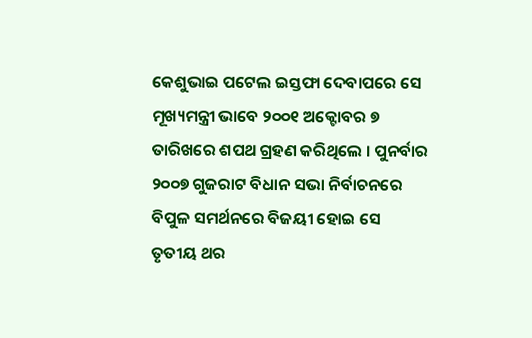କେଶୁଭାଇ ପଟେଲ ଇସ୍ତଫା ଦେବାପରେ ସେ ମୂଖ୍ୟମନ୍ତ୍ରୀ ଭାବେ ୨୦୦୧ ଅକ୍ଟୋବର ୭ ତାରିଖରେ ଶପଥ ଗ୍ରହଣ କରିଥିଲେ । ପୁନର୍ବାର ୨୦୦୭ ଗୁଜରାଟ ବିଧାନ ସଭା ନିର୍ବାଚନରେ ବିପୁଳ ସମର୍ଥନରେ ବିଜୟୀ ହୋଇ ସେ ତୃତୀୟ ଥର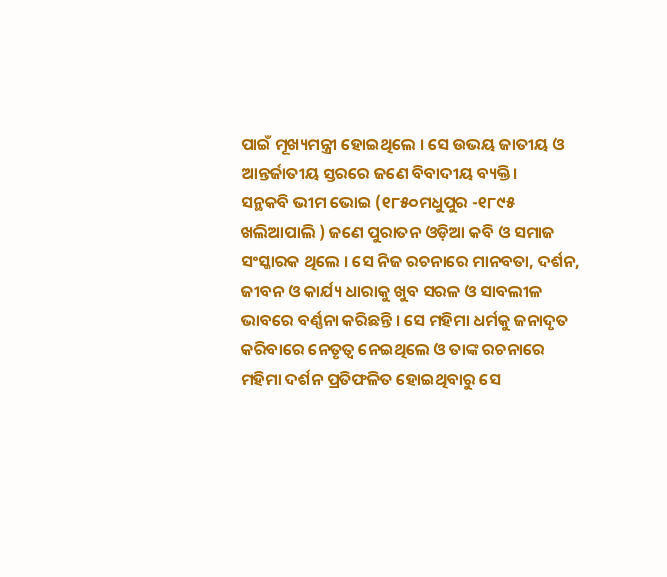ପାଇଁ ମୂଖ୍ୟମନ୍ତ୍ରୀ ହୋଇଥିଲେ । ସେ ଉଭୟ ଜାତୀୟ ଓ ଆନ୍ତର୍ଜାତୀୟ ସ୍ତରରେ ଜଣେ ବିବାଦୀୟ ବ୍ୟକ୍ତି।
ସନ୍ଥକବି ଭୀମ ଭୋଇ (୧୮୫୦ମଧୁପୁର -୧୮୯୫ ଖଲିଆପାଲି ) ଜଣେ ପୁରାତନ ଓଡ଼ିଆ କବି ଓ ସମାଜ ସଂସ୍କାରକ ଥିଲେ । ସେ ନିଜ ରଚନାରେ ମାନବତା, ଦର୍ଶନ, ଜୀବନ ଓ କାର୍ଯ୍ୟ ଧାରାକୁ ଖୁବ ସରଳ ଓ ସାବଲୀଳ ଭାବରେ ବର୍ଣ୍ଣନା କରିଛନ୍ତି । ସେ ମହିମା ଧର୍ମକୁ ଜନାଦୃତ କରିବାରେ ନେତୃତ୍ୱ ନେଇଥିଲେ ଓ ତାଙ୍କ ରଚନାରେ ମହିମା ଦର୍ଶନ ପ୍ରତିଫଳିତ ହୋଇଥିବାରୁ ସେ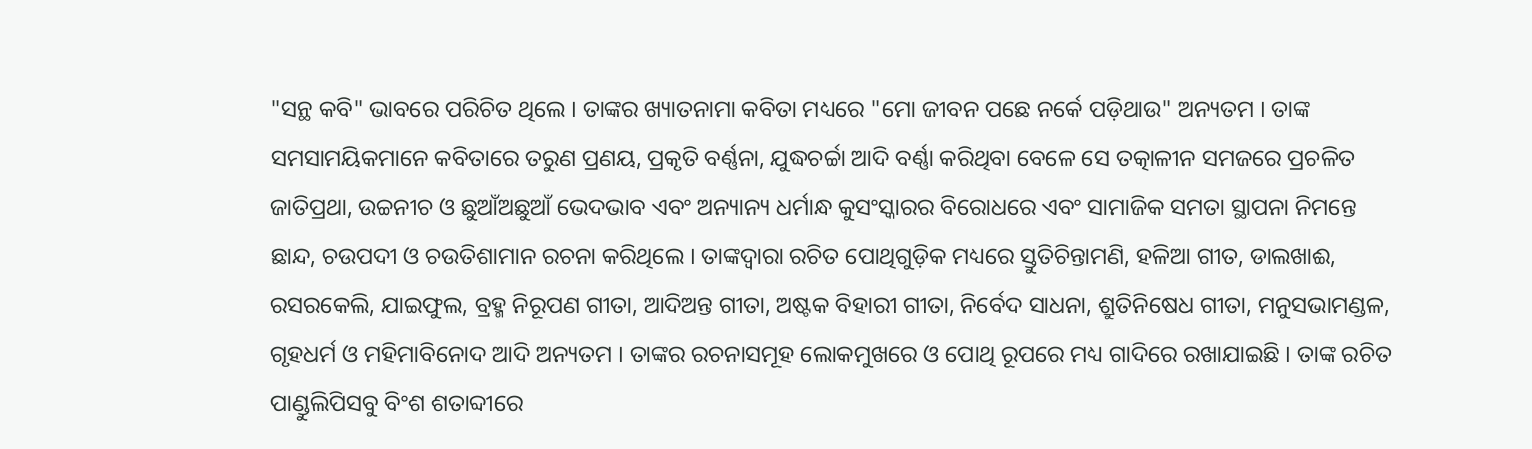"ସନ୍ଥ କବି" ଭାବରେ ପରିଚିତ ଥିଲେ । ତାଙ୍କର ଖ୍ୟାତନାମା କବିତା ମଧ୍ୟରେ "ମୋ ଜୀବନ ପଛେ ନର୍କେ ପଡ଼ିଥାଉ" ଅନ୍ୟତମ । ତାଙ୍କ ସମସାମୟିକମାନେ କବିତାରେ ତରୁଣ ପ୍ରଣୟ, ପ୍ରକୃତି ବର୍ଣ୍ଣନା, ଯୁଦ୍ଧଚର୍ଚ୍ଚା ଆଦି ବର୍ଣ୍ଣା କରିଥିବା ବେଳେ ସେ ତତ୍କାଳୀନ ସମଜରେ ପ୍ରଚଳିତ ଜାତିପ୍ରଥା, ଉଚ୍ଚନୀଚ ଓ ଛୁଆଁଅଛୁଆଁ ଭେଦଭାବ ଏବଂ ଅନ୍ୟାନ୍ୟ ଧର୍ମାନ୍ଧ କୁସଂସ୍କାରର ବିରୋଧରେ ଏବଂ ସାମାଜିକ ସମତା ସ୍ଥାପନା ନିମନ୍ତେ ଛାନ୍ଦ, ଚଉପଦୀ ଓ ଚଉତିଶାମାନ ରଚନା କରିଥିଲେ । ତାଙ୍କଦ୍ୱାରା ରଚିତ ପୋଥିଗୁଡ଼ିକ ମଧ୍ୟରେ ସ୍ତୁତିଚିନ୍ତାମଣି, ହଳିଆ ଗୀତ, ଡାଲଖାଈ, ରସରକେଲି, ଯାଇଫୁଲ, ବ୍ରହ୍ମ ନିରୂପଣ ଗୀତା, ଆଦିଅନ୍ତ ଗୀତା, ଅଷ୍ଟକ ବିହାରୀ ଗୀତା, ନିର୍ବେଦ ସାଧନା, ଶ୍ରୁତିନିଷେଧ ଗୀତା, ମନୁସଭାମଣ୍ଡଳ, ଗୃହଧର୍ମ ଓ ମହିମାବିନୋଦ ଆଦି ଅନ୍ୟତମ । ତାଙ୍କର ରଚନାସମୂହ ଲୋକମୁଖରେ ଓ ପୋଥି ରୂପରେ ମଧ୍ୟ ଗାଦିରେ ରଖାଯାଇଛି । ତାଙ୍କ ରଚିତ ପାଣ୍ଡୁଲିପିସବୁ ବିଂଶ ଶତାବ୍ଦୀରେ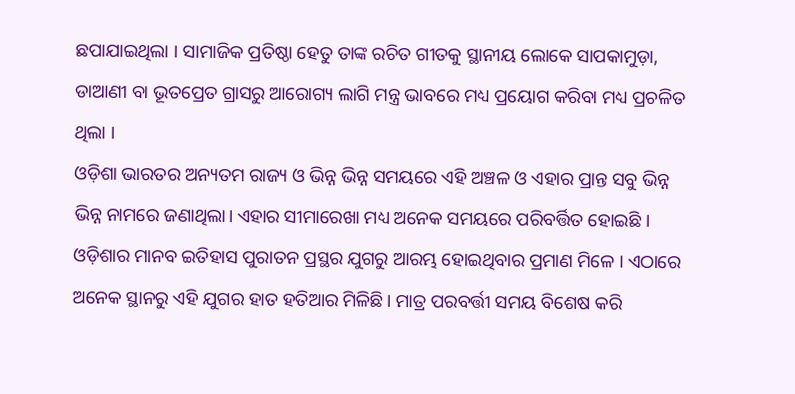ଛପାଯାଇଥିଲା । ସାମାଜିକ ପ୍ରତିଷ୍ଠା ହେତୁ ତାଙ୍କ ରଚିତ ଗୀତକୁ ସ୍ଥାନୀୟ ଲୋକେ ସାପକାମୁଡ଼ା, ଡାଆଣୀ ବା ଭୂତପ୍ରେତ ଗ୍ରାସରୁ ଆରୋଗ୍ୟ ଲାଗି ମନ୍ତ୍ର ଭାବରେ ମଧ୍ୟ ପ୍ରୟୋଗ କରିବା ମଧ୍ୟ ପ୍ରଚଳିତ ଥିଲା ।
ଓଡ଼ିଶା ଭାରତର ଅନ୍ୟତମ ରାଜ୍ୟ ଓ ଭିନ୍ନ ଭିନ୍ନ ସମୟରେ ଏହି ଅଞ୍ଚଳ ଓ ଏହାର ପ୍ରାନ୍ତ ସବୁ ଭିନ୍ନ ଭିନ୍ନ ନାମରେ ଜଣାଥିଲା। ଏହାର ସୀମାରେଖା ମଧ୍ୟ ଅନେକ ସମୟରେ ପରିବର୍ତ୍ତିତ ହୋଇଛି । ଓଡ଼ିଶାର ମାନବ ଇତିହାସ ପୁରାତନ ପ୍ରସ୍ଥର ଯୁଗରୁ ଆରମ୍ଭ ହୋଇଥିବାର ପ୍ରମାଣ ମିଳେ । ଏଠାରେ ଅନେକ ସ୍ଥାନରୁ ଏହି ଯୁଗର ହାତ ହତିଆର ମିଳିଛି। ମାତ୍ର ପରବର୍ତ୍ତୀ ସମୟ ବିଶେଷ କରି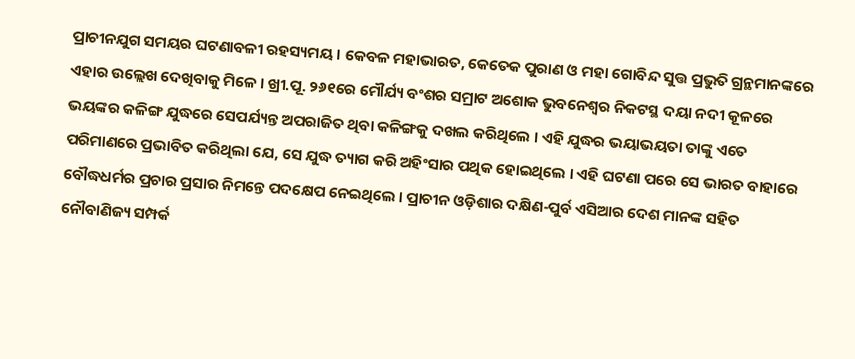ପ୍ରାଚୀନଯୁଗ ସମୟର ଘଟଣାବଳୀ ରହସ୍ୟମୟ । କେବଳ ମହାଭାରତ, କେତେକ ପୁରାଣ ଓ ମହା ଗୋବିନ୍ଦ ସୁତ୍ତ ପ୍ରଭୁତି ଗ୍ରନ୍ଥମାନଙ୍କରେ ଏହାର ଉଲ୍ଲେଖ ଦେଖିବାକୁ ମିଳେ । ଖ୍ରୀ.ପୂ. ୨୬୧ରେ ମୌର୍ଯ୍ୟ ବଂଶର ସମ୍ରାଟ ଅଶୋକ ଭୁବନେଶ୍ୱର ନିକଟସ୍ଥ ଦୟା ନଦୀ କୂଳରେ ଭୟଙ୍କର କଳିଙ୍ଗ ଯୁଦ୍ଧରେ ସେପର୍ଯ୍ୟନ୍ତ ଅପରାଜିତ ଥିବା କଳିଙ୍ଗକୁ ଦଖଲ କରିଥିଲେ । ଏହି ଯୁଦ୍ଧର ଭୟାଭୟତା ତାଙ୍କୁ ଏତେ ପରିମାଣରେ ପ୍ରଭାବିତ କରିଥିଲା ଯେ, ସେ ଯୁଦ୍ଧ ତ୍ୟାଗ କରି ଅହିଂସାର ପଥିକ ହୋଇଥିଲେ । ଏହି ଘଟଣା ପରେ ସେ ଭାରତ ବାହାରେ ବୌଦ୍ଧଧର୍ମର ପ୍ରଚାର ପ୍ରସାର ନିମନ୍ତେ ପଦକ୍ଷେପ ନେଇଥିଲେ । ପ୍ରାଚୀନ ଓଡ଼ିଶାର ଦକ୍ଷିଣ-ପୁର୍ବ ଏସିଆର ଦେଶ ମାନଙ୍କ ସହିତ ନୌବାଣିଜ୍ୟ ସମ୍ପର୍କ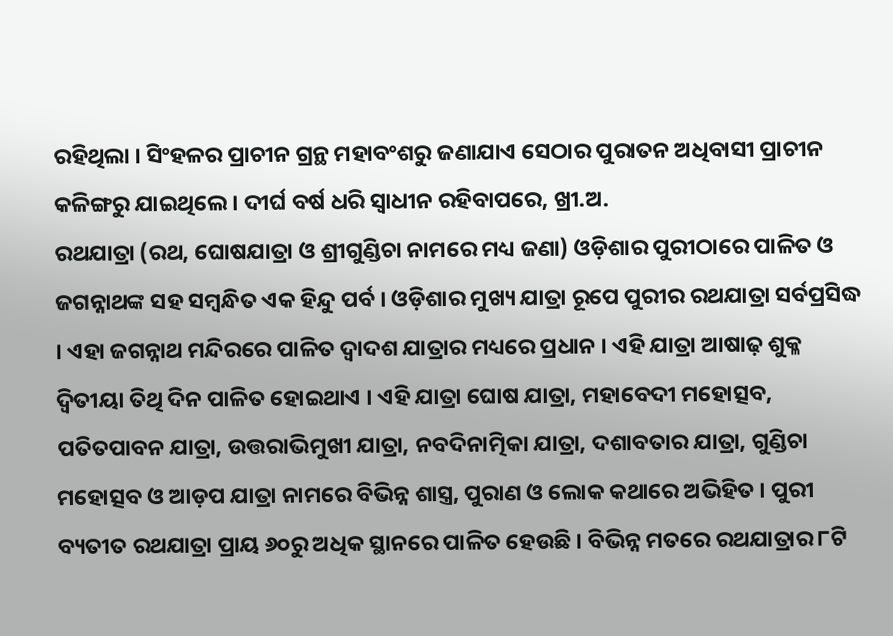ରହିଥିଲା । ସିଂହଳର ପ୍ରାଚୀନ ଗ୍ରନ୍ଥ ମହାବଂଶରୁ ଜଣାଯାଏ ସେଠାର ପୁରାତନ ଅଧିବାସୀ ପ୍ରାଚୀନ କଳିଙ୍ଗରୁ ଯାଇଥିଲେ । ଦୀର୍ଘ ବର୍ଷ ଧରି ସ୍ୱାଧୀନ ରହିବାପରେ, ଖ୍ରୀ.ଅ.
ରଥଯାତ୍ରା (ରଥ, ଘୋଷଯାତ୍ରା ଓ ଶ୍ରୀଗୁଣ୍ଡିଚା ନାମରେ ମଧ୍ୟ ଜଣା) ଓଡ଼ିଶାର ପୁରୀଠାରେ ପାଳିତ ଓ ଜଗନ୍ନାଥଙ୍କ ସହ ସମ୍ବନ୍ଧିତ ଏକ ହିନ୍ଦୁ ପର୍ବ । ଓଡ଼ିଶାର ମୁଖ୍ୟ ଯାତ୍ରା ରୂପେ ପୁରୀର ରଥଯାତ୍ରା ସର୍ବପ୍ରସିଦ୍ଧ । ଏହା ଜଗନ୍ନାଥ ମନ୍ଦିରରେ ପାଳିତ ଦ୍ୱାଦଶ ଯାତ୍ରାର ମଧ୍ୟରେ ପ୍ରଧାନ । ଏହି ଯାତ୍ରା ଆଷାଢ଼ ଶୁକ୍ଳ ଦ୍ୱିତୀୟା ତିଥି ଦିନ ପାଳିତ ହୋଇଥାଏ । ଏହି ଯାତ୍ରା ଘୋଷ ଯାତ୍ରା, ମହାବେଦୀ ମହୋତ୍ସବ, ପତିତପାବନ ଯାତ୍ରା, ଉତ୍ତରାଭିମୁଖୀ ଯାତ୍ରା, ନବଦିନାତ୍ମିକା ଯାତ୍ରା, ଦଶାବତାର ଯାତ୍ରା, ଗୁଣ୍ଡିଚା ମହୋତ୍ସବ ଓ ଆଡ଼ପ ଯାତ୍ରା ନାମରେ ବିଭିନ୍ନ ଶାସ୍ତ୍ର, ପୁରାଣ ଓ ଲୋକ କଥାରେ ଅଭିହିତ । ପୁରୀ ବ୍ୟତୀତ ରଥଯାତ୍ରା ପ୍ରାୟ ୬୦ରୁ ଅଧିକ ସ୍ଥାନରେ ପାଳିତ ହେଉଛି । ବିଭିନ୍ନ ମତରେ ରଥଯାତ୍ରାର ୮ଟି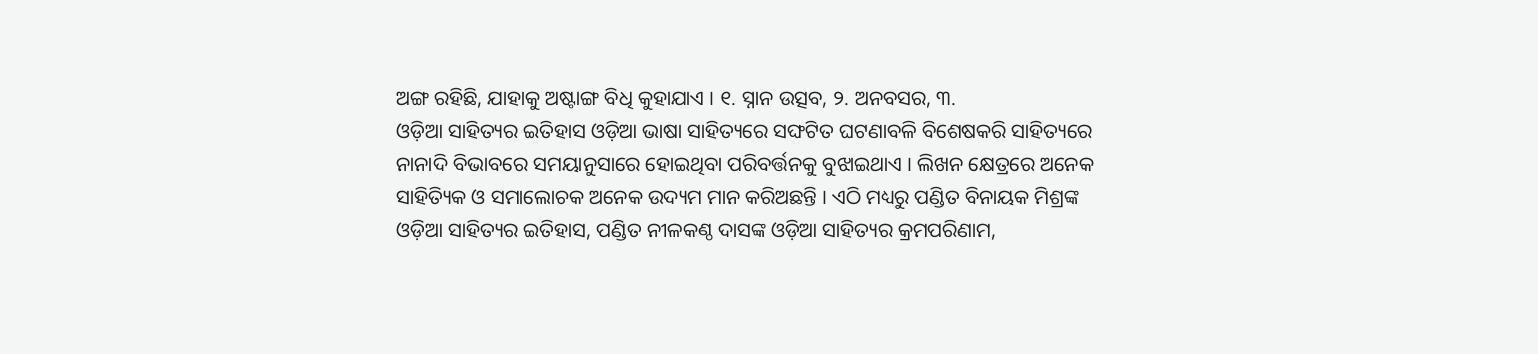ଅଙ୍ଗ ରହିଛି, ଯାହାକୁ ଅଷ୍ଟାଙ୍ଗ ବିଧି କୁହାଯାଏ । ୧. ସ୍ନାନ ଉତ୍ସବ, ୨. ଅନବସର, ୩.
ଓଡ଼ିଆ ସାହିତ୍ୟର ଇତିହାସ ଓଡ଼ିଆ ଭାଷା ସାହିତ୍ୟରେ ସଙ୍ଘଟିତ ଘଟଣାବଳି ବିଶେଷକରି ସାହିତ୍ୟରେ ନାନାଦି ବିଭାବରେ ସମୟାନୁସାରେ ହୋଇଥିବା ପରିବର୍ତ୍ତନକୁ ବୁଝାଇଥାଏ । ଲିଖନ କ୍ଷେତ୍ରରେ ଅନେକ ସାହିତ୍ୟିକ ଓ ସମାଲୋଚକ ଅନେକ ଉଦ୍ୟମ ମାନ କରିଅଛନ୍ତି । ଏଠି ମଧ୍ୟରୁ ପଣ୍ଡିତ ବିନାୟକ ମିଶ୍ରଙ୍କ ଓଡ଼ିଆ ସାହିତ୍ୟର ଇତିହାସ, ପଣ୍ଡିତ ନୀଳକଣ୍ଠ ଦାସଙ୍କ ଓଡ଼ିଆ ସାହିତ୍ୟର କ୍ରମପରିଣାମ,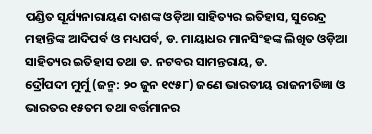ପଣ୍ଡିତ ସୂର୍ଯ୍ୟନାରାୟଣ ଦାଶଙ୍କ ଓଡ଼ିଆ ସାହିତ୍ୟର ଇତିହାସ, ସୁରେନ୍ଦ୍ର ମହାନ୍ତିଙ୍କ ଆଦିପର୍ବ ଓ ମଧ୍ୟପର୍ବ, ଡ. ମାୟାଧର ମାନସିଂହଙ୍କ ଲିଖିତ ଓଡ଼ିଆ ସାହିତ୍ୟର ଇତିହାସ ତଥା ଡ. ନଟବର ସାମନ୍ତରାୟ, ଡ.
ଦ୍ରୌପଦୀ ମୁର୍ମୁ (ଜନ୍ମ: ୨୦ ଜୁନ ୧୯୫୮) ଜଣେ ଭାରତୀୟ ରାଜନୀତିଜ୍ଞା ଓ ଭାରତର ୧୫ତମ ତଥା ବର୍ତ୍ତମାନର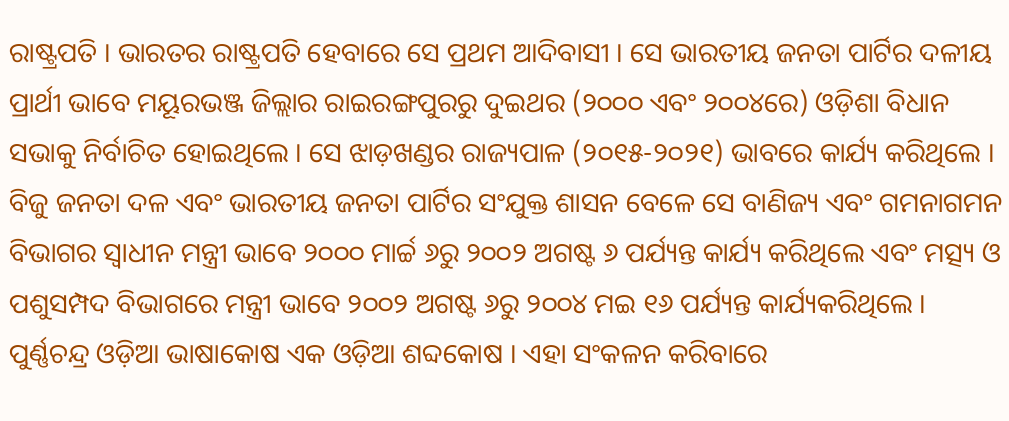ରାଷ୍ଟ୍ରପତି । ଭାରତର ରାଷ୍ଟ୍ରପତି ହେବାରେ ସେ ପ୍ରଥମ ଆଦିବାସୀ । ସେ ଭାରତୀୟ ଜନତା ପାର୍ଟିର ଦଳୀୟ ପ୍ରାର୍ଥୀ ଭାବେ ମୟୂରଭଞ୍ଜ ଜିଲ୍ଲାର ରାଇରଙ୍ଗପୁରରୁ ଦୁଇଥର (୨୦୦୦ ଏବଂ ୨୦୦୪ରେ) ଓଡ଼ିଶା ବିଧାନ ସଭାକୁ ନିର୍ବାଚିତ ହୋଇଥିଲେ । ସେ ଝାଡ଼ଖଣ୍ଡର ରାଜ୍ୟପାଳ (୨୦୧୫-୨୦୨୧) ଭାବରେ କାର୍ଯ୍ୟ କରିଥିଲେ । ବିଜୁ ଜନତା ଦଳ ଏବଂ ଭାରତୀୟ ଜନତା ପାର୍ଟିର ସଂଯୁକ୍ତ ଶାସନ ବେଳେ ସେ ବାଣିଜ୍ୟ ଏବଂ ଗମନାଗମନ ବିଭାଗର ସ୍ୱାଧୀନ ମନ୍ତ୍ରୀ ଭାବେ ୨୦୦୦ ମାର୍ଚ୍ଚ ୬ରୁ ୨୦୦୨ ଅଗଷ୍ଟ ୬ ପର୍ଯ୍ୟନ୍ତ କାର୍ଯ୍ୟ କରିଥିଲେ ଏବଂ ମତ୍ସ୍ୟ ଓ ପଶୁସମ୍ପଦ ବିଭାଗରେ ମନ୍ତ୍ରୀ ଭାବେ ୨୦୦୨ ଅଗଷ୍ଟ ୬ରୁ ୨୦୦୪ ମଇ ୧୬ ପର୍ଯ୍ୟନ୍ତ କାର୍ଯ୍ୟକରିଥିଲେ ।
ପୁର୍ଣ୍ଣଚନ୍ଦ୍ର ଓଡ଼ିଆ ଭାଷାକୋଷ ଏକ ଓଡ଼ିଆ ଶବ୍ଦକୋଷ । ଏହା ସଂକଳନ କରିବାରେ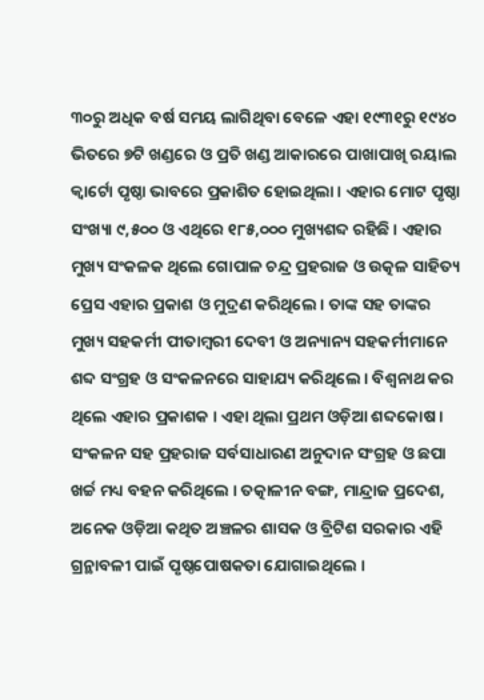୩୦ରୁ ଅଧିକ ବର୍ଷ ସମୟ ଲାଗିଥିବା ବେଳେ ଏହା ୧୯୩୧ରୁ ୧୯୪୦ ଭିତରେ ୭ଟି ଖଣ୍ଡରେ ଓ ପ୍ରତି ଖଣ୍ଡ ଆକାରରେ ପାଖାପାଖି ରୟାଲ କ୍ୱାର୍ଟୋ ପୃଷ୍ଠା ଭାବରେ ପ୍ରକାଶିତ ହୋଇଥିଲା । ଏହାର ମୋଟ ପୃଷ୍ଠା ସଂଖ୍ୟା ୯,୫୦୦ ଓ ଏଥିରେ ୧୮୫,୦୦୦ ମୁଖ୍ୟଶବ୍ଦ ରହିଛି । ଏହାର ମୁଖ୍ୟ ସଂକଳକ ଥିଲେ ଗୋପାଳ ଚନ୍ଦ୍ର ପ୍ରହରାଜ ଓ ଉତ୍କଳ ସାହିତ୍ୟ ପ୍ରେସ ଏହାର ପ୍ରକାଶ ଓ ମୁଦ୍ରଣ କରିଥିଲେ । ତାଙ୍କ ସହ ତାଙ୍କର ମୁଖ୍ୟ ସହକର୍ମୀ ପୀତାମ୍ବରୀ ଦେବୀ ଓ ଅନ୍ୟାନ୍ୟ ସହକର୍ମୀମାନେ ଶବ୍ଦ ସଂଗ୍ରହ ଓ ସଂକଳନରେ ସାହାଯ୍ୟ କରିଥିଲେ । ବିଶ୍ୱନାଥ କର ଥିଲେ ଏହାର ପ୍ରକାଶକ । ଏହା ଥିଲା ପ୍ରଥମ ଓଡ଼ିଆ ଶବ୍ଦକୋଷ । ସଂକଳନ ସହ ପ୍ରହରାଜ ସର୍ବସାଧାରଣ ଅନୁଦାନ ସଂଗ୍ରହ ଓ ଛପା ଖର୍ଚ୍ଚ ମଧ୍ୟ ବହନ କରିଥିଲେ । ତତ୍କାଳୀନ ବଙ୍ଗ, ମାନ୍ଦ୍ରାଜ ପ୍ରଦେଶ, ଅନେକ ଓଡ଼ିଆ କଥିତ ଅଞ୍ଚଳର ଶାସକ ଓ ବ୍ରିଟିଶ ସରକାର ଏହି ଗ୍ରନ୍ଥାବଳୀ ପାଇଁ ପୃଷ୍ଠପୋଷକତା ଯୋଗାଇଥିଲେ ।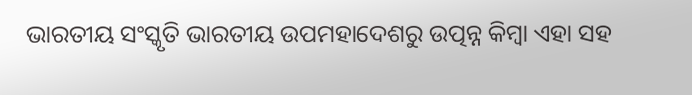ଭାରତୀୟ ସଂସ୍କୃତି ଭାରତୀୟ ଉପମହାଦେଶରୁ ଉତ୍ପନ୍ନ କିମ୍ବା ଏହା ସହ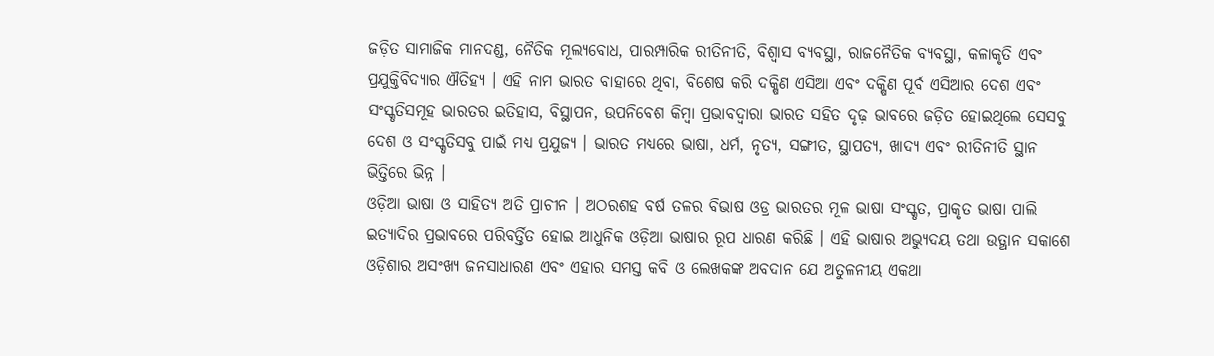ଜଡ଼ିତ ସାମାଜିକ ମାନଦଣ୍ଡ, ନୈତିକ ମୂଲ୍ୟବୋଧ, ପାରମ୍ପାରିକ ରୀତିନୀତି, ବିଶ୍ୱାସ ବ୍ୟବସ୍ଥା, ରାଜନୈତିକ ବ୍ୟବସ୍ଥା, କଳାକୃତି ଏବଂ ପ୍ରଯୁକ୍ତିବିଦ୍ୟାର ଐତିହ୍ୟ । ଏହି ନାମ ଭାରତ ବାହାରେ ଥିବା, ବିଶେଷ କରି ଦକ୍ଷିଣ ଏସିଆ ଏବଂ ଦକ୍ଷିଣ ପୂର୍ବ ଏସିଆର ଦେଶ ଏବଂ ସଂସ୍କୃତିସମୂହ ଭାରତର ଇତିହାସ, ବିସ୍ଥାପନ, ଉପନିବେଶ କିମ୍ବା ପ୍ରଭାବଦ୍ୱାରା ଭାରତ ସହିତ ଦୃଢ଼ ଭାବରେ ଜଡ଼ିତ ହୋଇଥିଲେ ସେସବୁ ଦେଶ ଓ ସଂସ୍କୃତିସବୁ ପାଇଁ ମଧ୍ୟ ପ୍ରଯୁଜ୍ୟ । ଭାରତ ମଧ୍ୟରେ ଭାଷା, ଧର୍ମ, ନୃତ୍ୟ, ସଙ୍ଗୀତ, ସ୍ଥାପତ୍ୟ, ଖାଦ୍ୟ ଏବଂ ରୀତିନୀତି ସ୍ଥାନ ଭିତ୍ତିରେ ଭିନ୍ନ ।
ଓଡ଼ିଆ ଭାଷା ଓ ସାହିତ୍ୟ ଅତି ପ୍ରାଚୀନ । ଅଠରଶହ ବର୍ଷ ତଳର ବିଭାଷ ଓଡ୍ର ଭାରତର ମୂଳ ଭାଷା ସଂସ୍କୃତ, ପ୍ରାକୃତ ଭାଷା ପାଲି ଇତ୍ୟାଦିର ପ୍ରଭାବରେ ପରିବର୍ତ୍ତିତ ହୋଇ ଆଧୁନିକ ଓଡ଼ିଆ ଭାଷାର ରୂପ ଧାରଣ କରିଛି । ଏହି ଭାଷାର ଅଭ୍ୟୁଦୟ ତଥା ଉତ୍ଥାନ ସକାଶେ ଓଡ଼ିଶାର ଅସଂଖ୍ୟ ଜନସାଧାରଣ ଏବଂ ଏହାର ସମସ୍ତ କବି ଓ ଲେଖକଙ୍କ ଅବଦାନ ଯେ ଅତୁଳନୀୟ ଏକଥା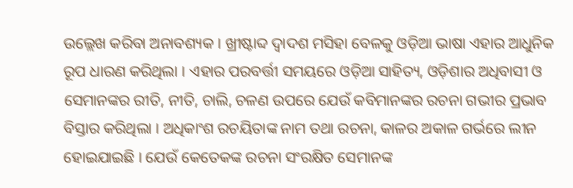ଉଲ୍ଲେଖ କରିବା ଅନାବଶ୍ୟକ । ଖ୍ରୀଷ୍ଟାବ୍ଦ ଦ୍ୱାଦଶ ମସିହା ବେଳକୁ ଓଡ଼ିଆ ଭାଷା ଏହାର ଆଧୁନିକ ରୂପ ଧାରଣ କରିଥିଲା । ଏହାର ପରବର୍ତ୍ତୀ ସମୟରେ ଓଡ଼ିଆ ସାହିତ୍ୟ, ଓଡ଼ିଶାର ଅଧିବାସୀ ଓ ସେମାନଙ୍କର ରୀତି, ନୀତି, ଚାଲି, ଚଳଣ ଉପରେ ଯେଉଁ କବିମାନଙ୍କର ରଚନା ଗଭୀର ପ୍ରଭାବ ବିସ୍ତାର କରିଥିଲା । ଅଧିକାଂଶ ରଚୟିତାଙ୍କ ନାମ ତଥା ରଚନା, କାଳର ଅକାଳ ଗର୍ଭରେ ଲୀନ ହୋଇଯାଇଛି । ଯେଉଁ କେତେକଙ୍କ ରଚନା ସଂରକ୍ଷିତ ସେମାନଙ୍କ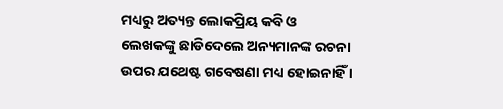ମଧ୍ୟରୁ ଅତ୍ୟନ୍ତ ଲୋକପ୍ରିୟ କବି ଓ ଲେଖକଙ୍କୁ ଛାଡିଦେଲେ ଅନ୍ୟମାନଙ୍କ ରଚନା ଉପର ଯଥେଷ୍ଟ ଗବେଷଣା ମଧ୍ୟ ହୋଇନାହିଁ ।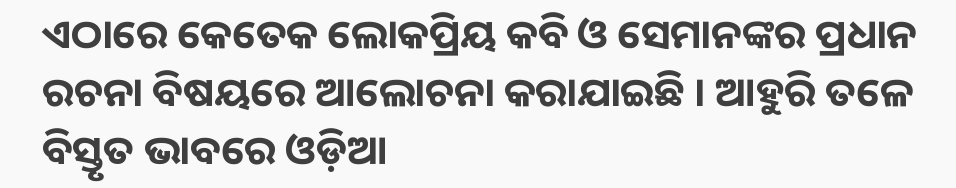ଏଠାରେ କେତେକ ଲୋକପ୍ରିୟ କବି ଓ ସେମାନଙ୍କର ପ୍ରଧାନ ରଚନା ବିଷୟରେ ଆଲୋଚନା କରାଯାଇଛି । ଆହୁରି ତଳେ ବିସ୍ତୃତ ଭାବରେ ଓଡ଼ିଆ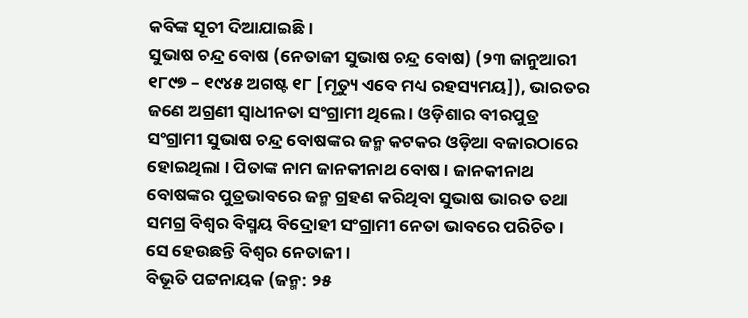କବିଙ୍କ ସୂଚୀ ଦିଆଯାଇଛି ।
ସୁଭାଷ ଚନ୍ଦ୍ର ବୋଷ (ନେତାଜୀ ସୁଭାଷ ଚନ୍ଦ୍ର ବୋଷ) (୨୩ ଜାନୁଆରୀ ୧୮୯୭ – ୧୯୪୫ ଅଗଷ୍ଟ ୧୮ [ମୃତ୍ୟୁ ଏବେ ମଧ୍ୟ ରହସ୍ୟମୟ]), ଭାରତର ଜଣେ ଅଗ୍ରଣୀ ସ୍ୱାଧୀନତା ସଂଗ୍ରାମୀ ଥିଲେ । ଓଡ଼ିଶାର ବୀରପୁତ୍ର ସଂଗ୍ରାମୀ ସୁଭାଷ ଚନ୍ଦ୍ର ବୋଷଙ୍କର ଜନ୍ମ କଟକର ଓଡ଼ିଆ ବଜାରଠାରେ ହୋଇଥିଲା । ପିତାଙ୍କ ନାମ ଜାନକୀନାଥ ବୋଷ । ଜାନକୀନାଥ ବୋଷଙ୍କର ପୁତ୍ରଭାବରେ ଜନ୍ମ ଗ୍ରହଣ କରିଥିବା ସୁଭାଷ ଭାରତ ତଥା ସମଗ୍ର ବିଶ୍ୱର ବିସ୍ମୟ ବିଦ୍ରୋହୀ ସଂଗ୍ରାମୀ ନେତା ଭାବରେ ପରିଚିତ । ସେ ହେଉଛନ୍ତି ବିଶ୍ୱର ନେତାଜୀ ।
ବିଭୂତି ପଟ୍ଟନାୟକ (ଜନ୍ମ: ୨୫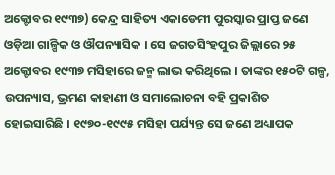ଅକ୍ଟୋବର ୧୯୩୭) କେନ୍ଦ୍ର ସାହିତ୍ୟ ଏକାଡେମୀ ପୁରସ୍କାର ପ୍ରାପ୍ତ ଜଣେ ଓଡ଼ିଆ ଗାଳ୍ପିକ ଓ ଔପନ୍ୟାସିକ । ସେ ଜଗତସିଂହପୁର ଜିଲ୍ଲାରେ ୨୫ ଅକ୍ଟୋବର ୧୯୩୭ ମସିହାରେ ଜନ୍ମ ଲାଭ କରିଥିଲେ । ତାଙ୍କର ୧୫୦ଟି ଗଳ୍ପ, ଉପନ୍ୟାସ, ଭ୍ରମଣ କାହାଣୀ ଓ ସମାଲୋଚନା ବହି ପ୍ରକାଶିତ ହୋଇସାରିଛି । ୧୯୭୦-୧୯୯୫ ମସିହା ପର୍ଯ୍ୟନ୍ତ ସେ ଜଣେ ଅଧ୍ୟାପକ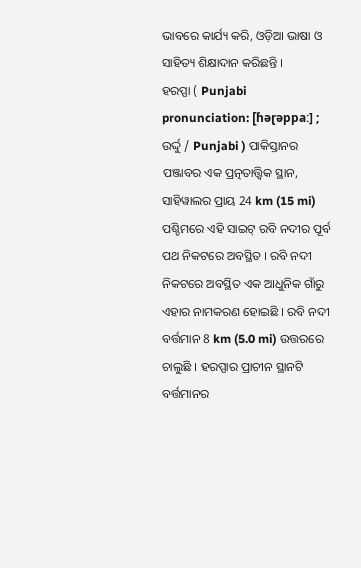ଭାବରେ କାର୍ଯ୍ୟ କରି, ଓଡ଼ିଆ ଭାଷା ଓ ସାହିତ୍ୟ ଶିକ୍ଷାଦାନ କରିଛନ୍ତି ।
ହରପ୍ପା ( Punjabi pronunciation: [ɦəɽəppaː] ; ଉର୍ଦ୍ଦୁ / Punjabi ) ପାକିସ୍ତାନର ପଞ୍ଜାବର ଏକ ପ୍ରତ୍ନତାତ୍ତ୍ୱିକ ସ୍ଥାନ, ସାହିୱାଲର ପ୍ରାୟ 24 km (15 mi) ପଶ୍ଚିମରେ ଏହି ସାଇଟ୍ ରବି ନଦୀର ପୂର୍ବ ପଥ ନିକଟରେ ଅବସ୍ଥିତ । ରବି ନଦୀ ନିକଟରେ ଅବସ୍ଥିତ ଏକ ଆଧୁନିକ ଗାଁରୁ ଏହାର ନାମକରଣ ହୋଇଛି । ରବି ନଦୀ ବର୍ତ୍ତମାନ 8 km (5.0 mi) ଉତ୍ତରରେ ଚାଲୁଛି । ହରପ୍ପାର ପ୍ରାଚୀନ ସ୍ଥାନଟି ବର୍ତ୍ତମାନର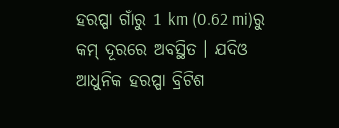ହରପ୍ପା ଗାଁରୁ 1 km (0.62 mi)ରୁ କମ୍ ଦୂରରେ ଅବସ୍ଥିତ । ଯଦିଓ ଆଧୁନିକ ହରପ୍ପା ବ୍ରିଟିଶ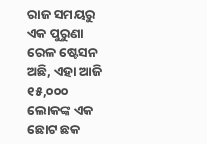ରାଜ ସମୟରୁ ଏକ ପୁରୁଣା ରେଳ ଷ୍ଟେସନ ଅଛି, ଏହା ଆଜି ୧୫,୦୦୦ ଲୋକଙ୍କ ଏକ ଛୋଟ ଛକ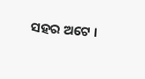ସହର ଅଟେ ।